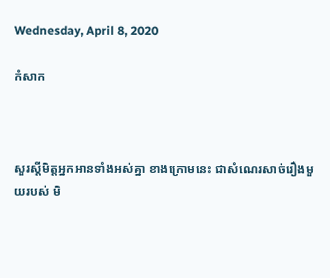Wednesday, April 8, 2020

កំសាក



សួរស្តីមិត្តអ្នកអានទាំងអស់គ្នា ខាងក្រោមនេះ ជាសំណេរសាច់រឿងមួយរបស់ មិ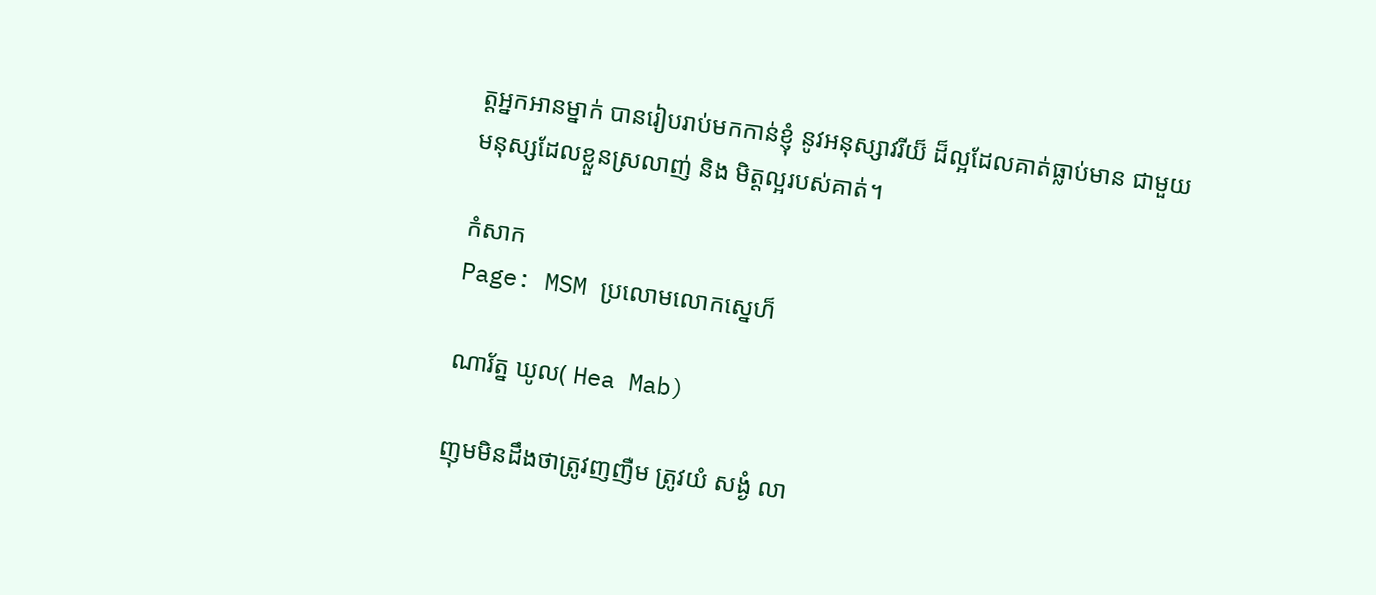ត្តអ្នកអានម្នាក់ បានរៀបរាប់មកកាន់ខ្ញុំ នូវអនុស្សាវរីយ៏ ដ៏ល្អដែលគាត់ធ្លាប់មាន ជាមួយមនុស្សដែលខ្លួនស្រលាញ់ និង មិត្តល្អរបស់គាត់។

កំសាក
Page: MSM ប្រលោមលោកស្នេហ៏

ណារ័ត្ន ឃូល( Hea Mab)

ញុមមិនដឹងថាត្រូវញញឺម ត្រូវយំ សង្ងំ លា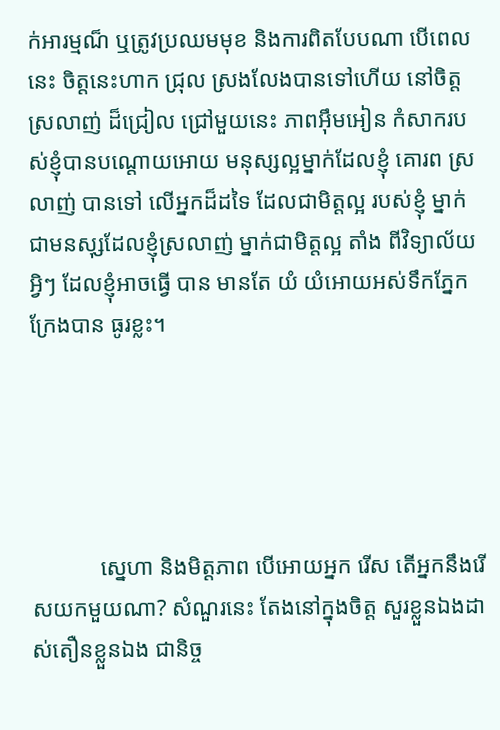ក់អារម្មណ៏ ឬត្រូវប្រឈមមុខ និងការពិតបែបណា បើពេលនេះ ចិត្តនេះហាក ជ្រុល ស្រងលែងបានទៅហើយ នៅចិត្តស្រលាញ់ ដ៏ជ្រៀល ជ្រៅមួយនេះ ភាពអ៊ឹមអៀន កំសាករបស់ខ្ញុំបានបណ្តោយអោយ មនុស្សល្អម្នាក់ដែលខ្ញុំ គោរព ស្រលាញ់ បានទៅ លើអ្នកដ៏ដទៃ ដែលជាមិត្តល្អ របស់ខ្ញុំ ម្នាក់ជាមនសុ្សដែលខ្ញុំស្រលាញ់ ម្នាក់ជាមិត្តល្អ តាំង ពីវិទ្យាល័យ អ្វិៗ ដែលខ្ញុំអាចធ្វើ បាន មានតែ យំ យំអោយអស់ទឹកភ្នែក ក្រែងបាន ធូរខ្លះ។





            ស្នេហា និងមិត្តភាព បើអោយអ្នក រើស តើអ្នកនឹងរើសយកមួយណា? សំណួរនេះ តែងនៅក្នុងចិត្ត សួរខ្លួនឯងដាស់តឿនខ្លួនឯង ជានិច្ច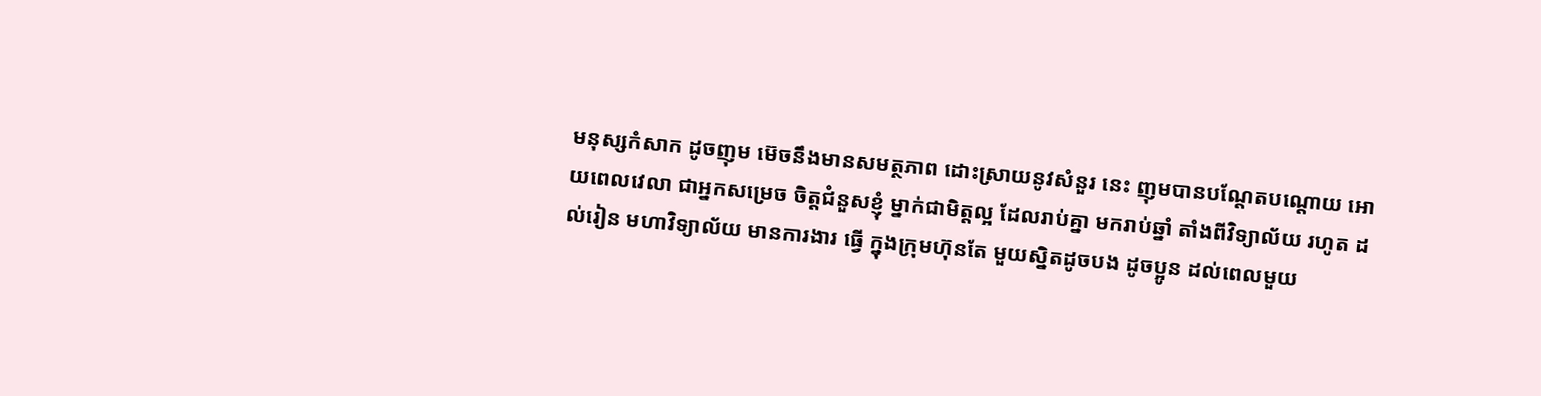មនុស្សកំសាក ដូចញុម ម៊េចនឹងមានសមត្ថភាព ដោះស្រាយនូវសំនួរ នេះ ញុមបានបណ្តែតបណ្តោយ អោយពេលវេលា ជាអ្នកសម្រេច ចិត្តជំនួសខ្ញុំ ម្នាក់ជាមិត្តល្អ ដែលរាប់គ្នា មករាប់ឆ្នាំ តាំងពីវិទ្យាល័យ រហូត ដល់រៀន មហាវិទ្យាល័យ មានការងារ ធ្វើ ក្នុងក្រុមហ៊ុនតែ មួយស្និតដូចបង ដូចប្អូន ដល់ពេលមួយ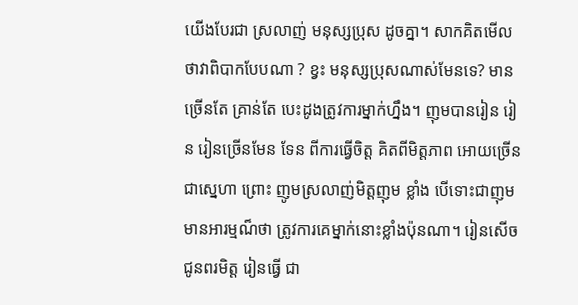យើងបែរជា ស្រលាញ់ មនុស្សប្រុស ដូចគ្នា។ សាកគិតមើល ថាវាពិបាកបែបណា ? ខ្វះ មនុស្សប្រុសណាស់មែនទេ? មានច្រើនតែ គ្រាន់តែ បេះដូងត្រូវការម្នាក់ហ្នឹង។ ញុមបានរៀន រៀន រៀនច្រើនមែន ទែន ពីការធ្វើចិត្ត គិតពីមិត្តភាព អោយច្រើនជាស្នេហា ព្រោះ ញូមស្រលាញ់មិត្តញុម ខ្លាំង បើទោះជាញុម មានអារម្មណ៏ថា ត្រូវការគេម្នាក់នោះខ្លាំងប៉ុនណា។ រៀនសើច ជូនពរមិត្ត រៀនធ្វើ ជា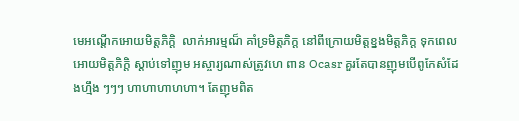មេអណ្តើកអោយមិត្តភិក្តិ  លាក់អារម្មណ៏ គាំទ្រមិត្តភិក្ត នៅពីក្រោយមិត្តខ្នងមិត្តភិក្ត ទុកពេលអោយមិត្តភិក្តិ ស្តាប់ទៅញុម អស្ចារ្យណាស់ត្រូវហេ ពាន Ocasr គួរតែបានញុមបើពូកែសំដែងហ្មឹង ៗៗៗ ហាហាហាហហា។ តែញុមពិត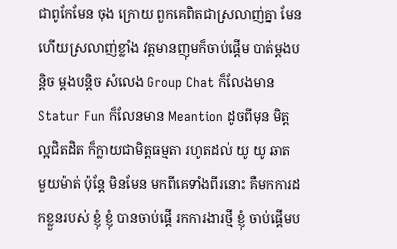ជាពូកែមែន ចុង ក្រោយ ពួកគេពិតជាស្រលាញ់គ្នា មែន ហើយស្រលាញ់ខ្លាំង វត្តមានញុមក៏ចាប់ផ្តើម បាត់ម្តងបន្តិច ម្តងបន្តិច សំលេង Group Chat ក៏លែងមាន Statur Fun ក៏លែនមាន Meantion ដូចពីមុន មិត្តល្អជិតដិត ក៏ក្លាយជាមិត្តធម្មតា រហូតដល់ យូ យូ ឆាត មួយម៉ាត់ ប៉ុន្តែ មិនមែន មកពីគេទាំងពីរនោះ គឺមកការដកខ្លួនរបស់ ខ្ញុំ ខ្ញុំ បានចាប់ផ្តើ រកការងារថ្មី ខ្ញុំ ចាប់ផ្តើមប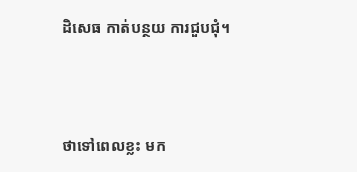ដិសេធ កាត់បន្ថយ ការជួបជុំ។



ថាទៅពេលខ្លះ មក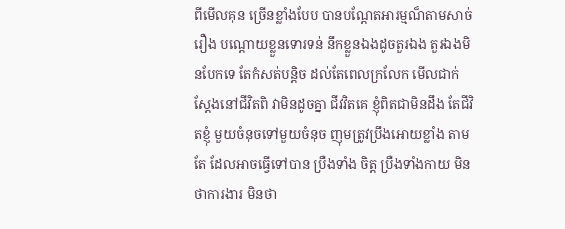ពីមើលគុន ច្រើនខ្លាំងបែប បានបណ្តែតអារម្មណ៏តាមសាច់រឿង បណ្តោយខ្លួនទោរទន់ នឹកខ្លួនឯងដូចតួរឯង តួរឯងមិនបែកទេ តែកំសត់បន្តិច ដល់តែពេលក្រលែក មើលជាក់ស្តែងនៅជីវិតពិ វាមិនដូចគ្នា ជីវវិតគេ ខ្ញុំពិតជាមិនដឹង តែជីវិតខ្ញុំ មួយចំនុចទៅមួយចំនុច ញុមត្រូវប្រឹងអោយខ្លាំង តាមតែ ដែលអាចធ្វើទៅបាន ប្រឺងទាំង ចិត្ត ប្រឺងទាំងកាយ មិនថាការងារ មិនថា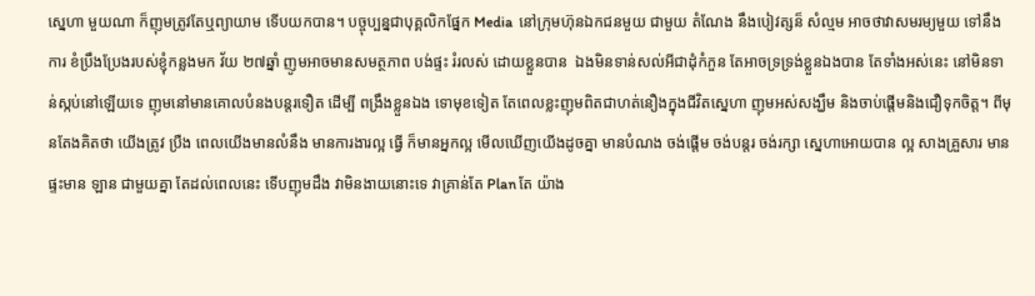ស្នេហា មួយណា ក៏ញុមត្រូវតែឬព្យាយាម ទើបយកបាន។ បច្ចុប្បន្នជាបុគ្គលិកផ្នែក Media  នៅក្រុមហ៊ុនឯកជនមួយ ជាមួយ តំណែង នឹងបៀវត្សន៏ សំល្មម អាចថាវាសមរម្យមួយ ទៅនឹងការ ខំប្រឹងប្រែងរបស់ខ្ញុំកន្លងមក វ័យ ២៧ឆ្នាំ ញូមអាចមានសមត្ថភាព បង់ផ្ទះ រំរលស់ ដោយខ្លួនបាន  ឯងមិនទាន់សល់អីជាដុំកំភួន តែអាចទ្រទ្រង់ខ្លួនឯងបាន តែទាំងអស់នេះ នៅមិនទាន់ស្កប់នៅឡើយទេ ញុមនៅមានគោលបំនងបន្តរទឿត ដើម្បី ពង្រឹងខ្លួនឯង ទោមុខទៀត តែពេលខ្លះញុមពិតជាហត់នឿងក្នុងជីវិតស្នេហា ញុមអស់សង្ឃឹម និងចាប់ផ្តើមនិងជឿទុកចិត្ត។ ពីមុនតែងគិតថា យើងត្រូវ ប្រឺង ពេលយើងមានលំនឹង មានការងារល្អ ធ្វើ ក៏មានអ្នកល្អ មើលឃើញយើងដូចគ្នា មានបំណង ចង់ផ្តើម ចង់បន្តរ ចង់រក្សា ស្នេហាអោយបាន ល្អ សាងគ្រួសារ មានផ្ទះមាន ឡាន ជាមួយគ្នា តែដល់ពេលនេះ ទើបញុមដឹង វាមិនងាយនោះទេ វាគ្រាន់តែ Plan តែ យ៉ាង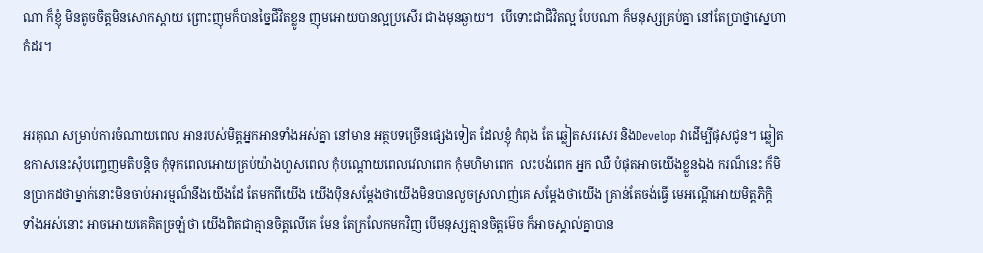ណា ក៏ខ្ញុំ មិនតូចចិត្តមិនសោកស្តាយ ព្រោះញុមក៏បានច្នៃជីវិតខ្លូន ញុមអោយបានល្អប្រសើរ ជាងមុនឆ្ងាយ។  បើទោះជាជិវិតល្អ បែបណា ក៏មនុស្សគ្រប់គ្នា នៅតែប្រាថ្នាស្នេហាកំដរ។


អរគុណ សម្រាប់ការចំណាយពេល អានរបស់មិត្តអ្នកអានទាំងអស់គ្នា នៅមាន អត្ថបទច្រើនផ្សេងទៀត ដែលខ្ញុំ កំពុង តែ ឆ្លៀតសរសេរ និងDevelop វាដើម្បីផុសជូន។ ឆ្លៀតឧកាសនេះសុំបញ្ចេញមតិបន្តិច កុំទុកពេលអោយគ្រប់យ៉ាងហួសពេល កុំបណ្តោយពេលវេលាពេក កុំមហិមាពេក  លះបង់ពេក អ្នក ឈឺ បំផុតអាចយើងខ្លួនឯង ករណ៏នេះ ក៏មិនប្រាកដថាម្នាក់នោះមិនចាប់អារម្មណ៏នឹងយើងដែ តែមកពីយើង យើងបុិនសម្តែងថាយើងមិនបានលួចស្រលាញ់គេ សម្តែងថាយើង គ្រាន់តែចង់ធ្វើ មេអណ្តើអោយមិត្តភិក្តិ ទាំងអស់នោះ អាចអោយគេគិតច្រឡំថា យើងពិតជាគ្មានចិត្តលើគេ មែន តែក្រលែកមកវិញ បើមនុស្សគ្មានចិត្តម៊េច ក៏អាចស្គាល់គ្នាបាន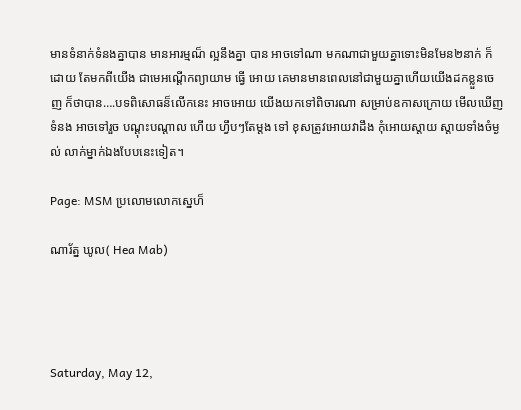មានទំនាក់ទំនងគ្នាបាន មានអារម្មណ៏ ល្អនឹងគ្នា បាន អាចទៅណា មកណាជាមួយគ្នាទោះមិនមែន២នាក់ ក៏ដោយ តែមកពីយើង ជាមេអណ្តើកព្យាយាម ធ្វើ អោយ គេមានមានពេលនៅជាមួយគ្នាហើយយើងដកខ្លួនចេញ ក៏ថាបាន….បទពិសោធន៏លើកនេះ អាចអោយ យើងយកទៅពិចារណា សម្រាប់ឧកាសក្រោយ មើលឃើញទំនង អាចទៅរួច បណ្តុះបណ្តាល ហើយ ហ្វឹបៗតែម្តង ទៅ ខុសត្រូវអោយវាដឹង កុំអោយស្តាយ ស្តាយទាំងចំម្ងល់ លាក់ម្នាក់ឯងបែបនេះទៀត។

Page: MSM ប្រលោមលោកស្នេហ៏

ណារ័ត្ន ឃូល( Hea Mab)




Saturday, May 12,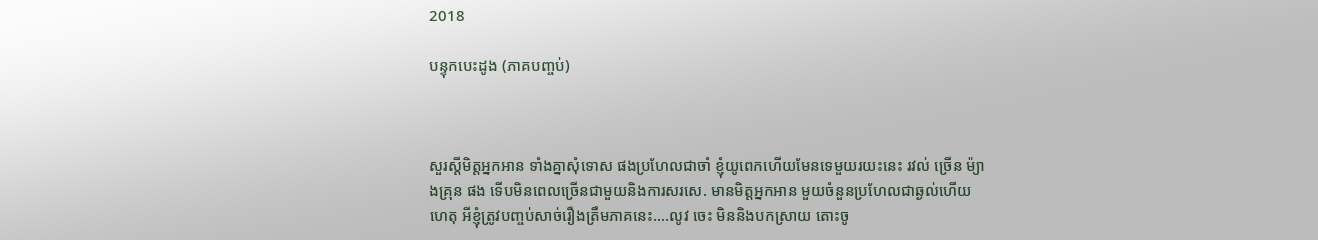2018

បន្ទុកបេះដូង (ភាគបញ្ចប់)



សួរស្តីមិត្តអ្នកអាន ទាំងគ្នាសុំទោស ផងប្រហែលជាចាំ ខ្ញុំយូពេកហើយមែនទេមួយរយះនេះ រវល់ ច្រើន ម៉្យាងគ្រុន ផង ទើបមិនពេលច្រើនជាមួយនិងការសរសេ. មានមិត្តអ្នកអាន មួយចំនួនប្រហែលជាឆ្ងល់ហើយហេតុ អីខ្ញុំត្រូវបញ្ចប់សាច់រឿងត្រឹមភាគនេះ....លូវ ចេះ មិននិងបកស្រាយ តោះចូ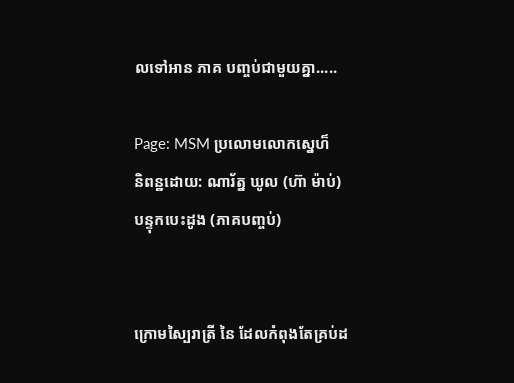លទៅអាន ភាគ បញ្ចប់ជាមួយគ្នា.....

Page: MSM ប្រលោមលោកស្នេហ៏
និពន្ឋដោយ: ណារ័ត្ន ឃូល (ហ៊ា ម៉ាប់)
បន្ទុកបេះដូង (ភាគបញ្ចប់)


ក្រោមស្បៃរាត្រី នៃ ដែលកំពុងតែគ្រប់ដ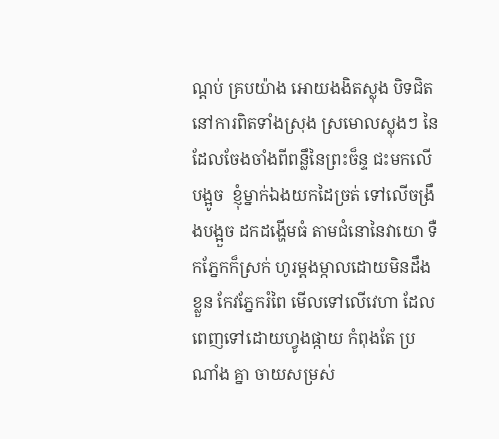ណ្តប់ គ្របយ៉ាង អោយងងិតស្លុង បិទជិតនៅការពិតទាំងស្រុង ស្រមោលស្លុងៗ នៃដែលចែងចាំងពីពន្លឹនៃព្រះច៏ន្ទ ជះមកលើបង្អូច  ខ្ញុំម្នាក់ឯងយកដៃច្រត់ ទៅលើចង្រឹងបង្អួច ដកដង្ហើមធំ តាមជំនោនៃវាយោ ទឺកភ្នែកក៏ស្រក់ ហូរម្តងម្កាលដោយមិនដឹងខ្លួន កែវភ្នែករំពៃ មើលទៅលើវេហា ដែលពេញទៅដោយហ្វូងផ្កាយ កំពុងតែ ប្រណាំង គ្នា ចាយសម្រស់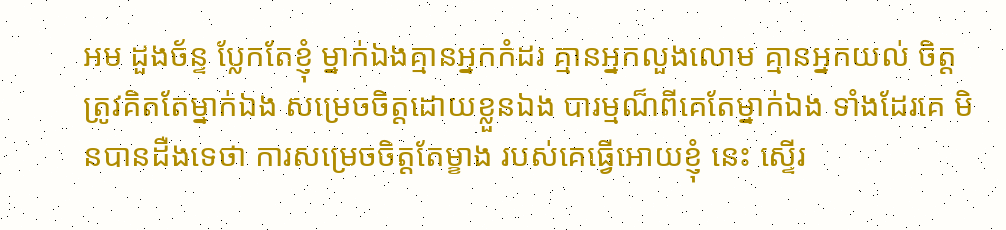អម ដួងច័ន្ទ ប្លែកតែខ្ញុំ ម្នាក់ឯងគ្មានអ្នកកំដរ គ្មានអ្នកលួងលោម គ្មានអ្នកយល់ ចិត្ត ត្រូវគិតតែម្នាក់ឯង សម្រេចចិត្តដោយខ្លួនឯង បារម្មណ៏ពីគេតែម្នាក់ឯង ទាំងដែរគេ មិនបានដឺងទេថា ការសម្រេចចិត្តតែម្ខាង របស់គេធ្វើអោយខ្ញុំ នេះ ស្ទើរ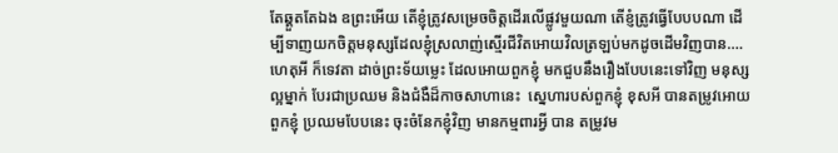តែឆ្គួតតែឯង ឧព្រះអើយ តើខ្ញុំត្រូវសម្រេចចិត្តដើរលើផ្លូវមួយណា តើខ្ញំត្រូវធ្វើបែបបណា ដើម្បីទាញយកចិត្តមនុស្សដែលខ្ញុំស្រលាញ់ស្មើរជីវិតអោយវិលត្រឡប់មកដូចដើមវិញបាន….ហេតុអី ក៏ទេវតា ដាច់ព្រះទ័យម្លេះ ដែលអោយពួកខ្ញុំ មកជួបនឹងរឿងបែបនេះទៅវិញ មនុស្សល្អម្នាក់ បែរជាប្រឈម និងជំងឺដ៏កាចសាហានេះ  ស្នេហារបស់ពួកខ្ញុំ ខុសអី បានតម្រូវអោយពួកខ្ញុំ ប្រឈមបែបនេះ ចុះចំនែកខ្ញុំវិញ មានកម្មពារអ្វី បាន តម្រូវម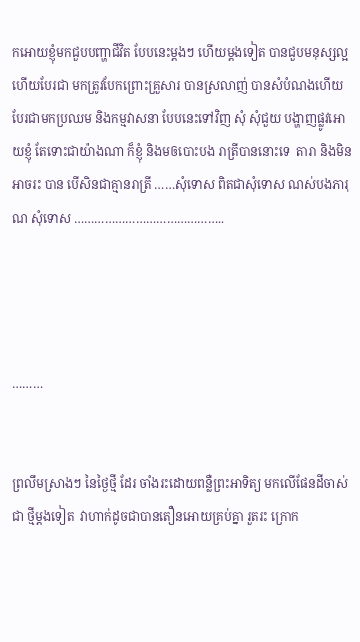កអោយខ្ញុំមកជួបបញ្ហាជីវិត បែបនេះម្តងៗ ហើយម្តងទៀត បានជួបមនុស្សល្អហើយបែរជា មកត្រូវបែកព្រោះគ្រួសារ បានស្រលាញ់ បានសំបំណងហើយ បែរជាមកប្រឈម និងកម្មវាសនា បែបនេះទៅវិញ សុំ សុំជួយ បង្ហាញផ្លូវអោយខ្ញុំ តែទោះជាយ៉ាងណា ក៏ខ្ញុំ និងមឲបោះបង រាត្រីបាននោះទេ  តារា និងមិនអាចរះ បាន បើសិនជាគ្មានរាត្រី ……សុំទោស ពិតជាសុំទោស ណស់បងភារុណ សុំទោស ……………………………………..




………


ព្រលឹមស្រាងៗ នៃថ្ងៃថ្មី ដែរ ចាំងរះដោយពន្លឺព្រះអាទិត្យ មកលើផែនដីចាស់ជា ថ្មីម្តងទៀត  វាហាក់ដូចជាបានតឿនអោយគ្រប់គ្នា រួតរះ ក្រោក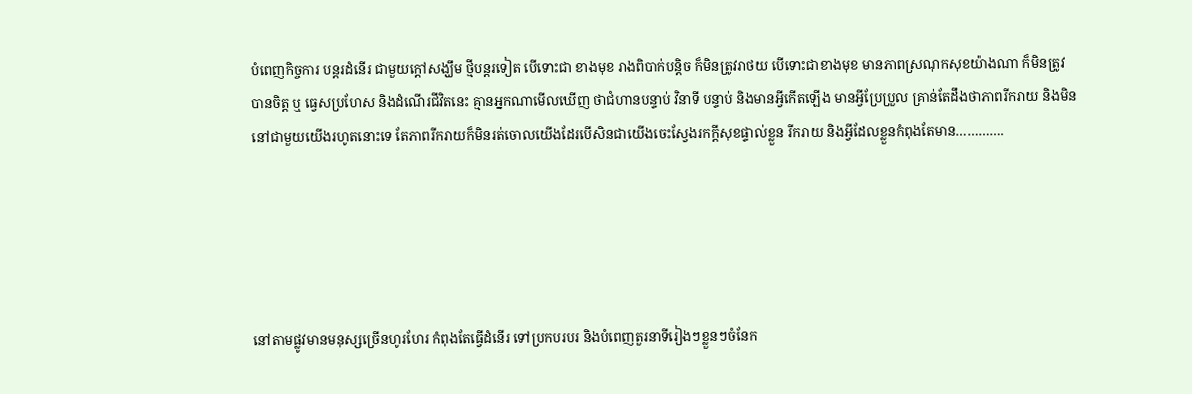បំពេញកិច្ចការ បន្តរដំនើរ ជាមួយក្តៅសង្ឃឹម ថ្មីបន្តរទៀត បើទោះជា ខាងមុខ រាងពិបាក់បន្តិច ក៏មិនត្រូវរាថយ បើទោះជាខាងមុខ មានភាពស្រណុកសុខយ៉ាងណា ក៏មិនត្រូវ បានចិត្ត ឬ ធ្វេសប្រហែស និងដំណើរជីវិតនេះ គ្មានអ្នកណាមើលឃើញ ថាជំហានបន្ទាប់ វិនាទី បន្ទាប់ និងមានអ្វីកើតឡើង មានអ្វីប្រែប្រួល គ្រាន់តែដឹងថាភាពរីករាយ និងមិននៅជាមួយយើងរហូតនោះទេ តែភាពរីករាយក៏មិនរត់ចោលយើងដែរបើសិនជាយើងចេះស្វែងរកក្តីសុខផ្ទាល់ខ្លួន រីករាយ និងអ្វីដែលខ្លួនកំពុងតែមាន………….





នៅតាមផ្លូវមានមនុស្សច្រើនហូរហែរ កំពុងតែធ្វើដំនើរ ទៅប្រកបរបរ និងបំពេញតួរនាទីរៀងៗខ្លួនៗចំនែក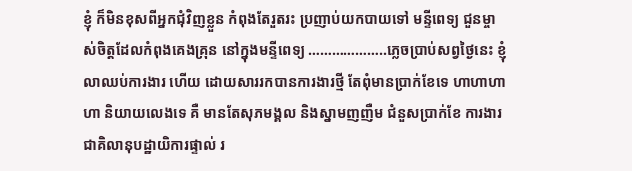ខ្ញុំ ក៏មិនខុសពីអ្នកជុំវិញខ្លួន កំពុងតែរួតរះ ប្រញាប់យកបាយទៅ មន្ទីពេទ្យ ជួនម្ចាស់ចិត្តដែលកំពុងគេងគ្រុន នៅក្នុងមន្ទីពេទ្យ ………………..ភ្លេចប្រាប់សព្វថ្ងៃនេះ ខ្ញុំលាឈប់ការងារ ហើយ ដោយសាររកបានការងារថ្មី តែពុំមានប្រាក់ខែទេ ហាហាហាហា និយាយលេងទេ គឺ មានតែសុភមង្គល និងស្នាមញញឺម ជំនួសប្រាក់ខែ ការងារជាគិលានុបដ្ឋាយិការផ្ទាល់ រ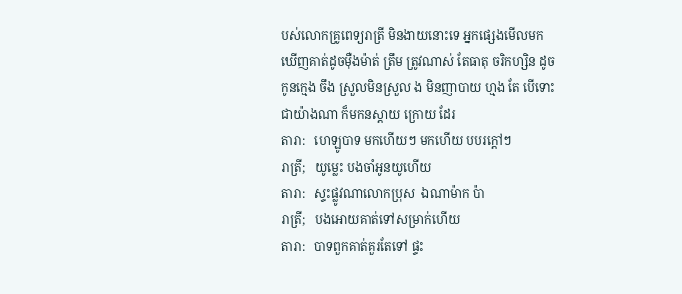បស់លោកគ្រូពេទ្យរាត្រី មិនងាយនោះទេ អ្នកផ្សេងមើលមក ឃើញគាត់ដូចម៉ឺងម៉ាត់ ត្រឹម ត្រូវណាស់ តែធាតុ ចរិកហ្សិន ដូចកូនក្មេង ចឹង ស្រួលមិនស្រួល ង មិនញាបាយ ហ្មង តែ បើទោះជាយ៉ាងណា ក៏មកនស្តាយ ក្រោយ ដែរ
តារា:   ហេឡូបាទ មកហើយៗ មកហើយ បបរក្តៅៗ
រាត្រី;   យូម្លេះ បងចាំអូនយូហើយ
តារា:   ស្ទះផ្លូវណាលោកប្រុស  ឯណាម៉ាក ប៉ា
រាត្រី;   បងអោយគាត់ទៅសម្រាក់ហើយ
តារា:   បាទពួកគាត់គួរតែទៅ ផ្ទះ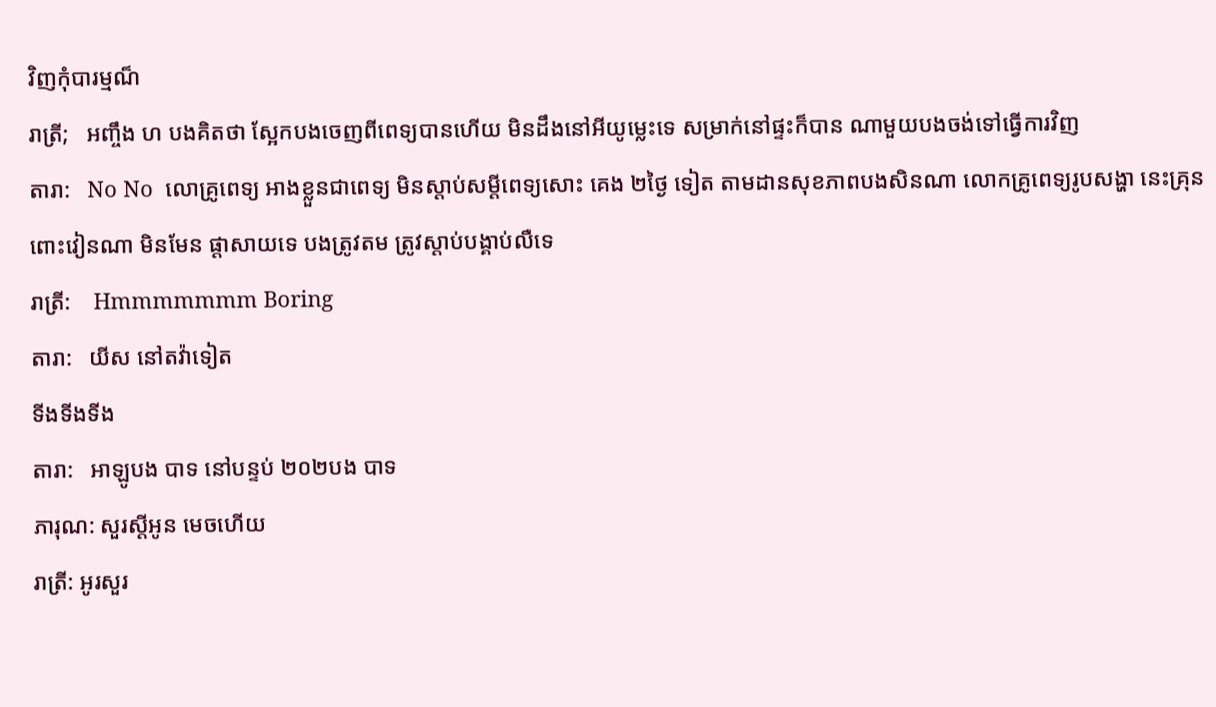វិញកុំបារម្មណ៏
រាត្រី;   អញ្ចឹង ហ បងគិតថា ស្អែកបងចេញពីពេទ្យបានហើយ មិនដឹងនៅអីយូម្លេះទេ សម្រាក់នៅផ្ទះក៏បាន ណាមួយបងចង់ទៅធ្វើការវិញ
តារា:   No No  លោគ្រូពេទ្យ អាងខ្លួនជាពេទ្យ មិនស្តាប់សម្តីពេទ្យសោះ គេង ២ថ្ងៃ ទៀត តាមដានសុខភាពបងសិនណា លោកគ្រូពេទ្យរូបសង្ហា នេះគ្រុនពោះវៀនណា មិនមែន ផ្តាសាយទេ បងត្រូវតម ត្រូវស្តាប់បង្គាប់លឺទេ
រាត្រី:    Hmmmmmmm Boring
តារា:   យីស នៅតវ៉ាទៀត
ទីងទីងទីង
តារា:   អាឡូបង បាទ នៅបន្ទប់ ២០២បង បាទ
ភារុណ: សួរស្តីអូន មេចហើយ
រាត្រី: អូរសួរ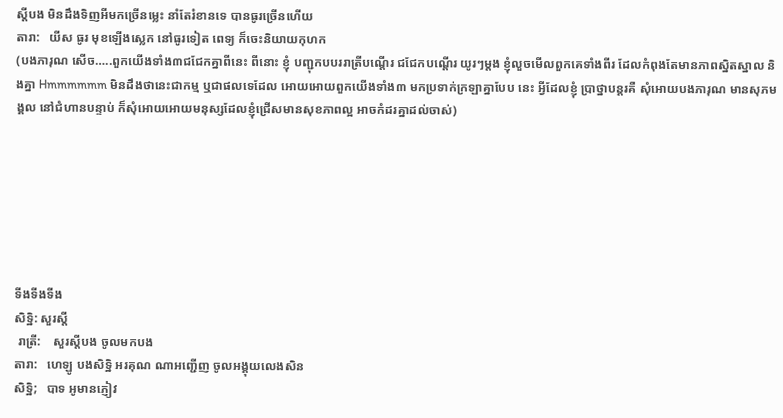ស្តីបង មិនដឹងទិញអីមកច្រើនម្លេះ នាំតែរំខានទេ បានធូរច្រើនហើយ
តារា:   យីស ធូរ មុខឡើងស្លេក នៅធូរទៀត ពេទ្យ ក៏ចេះនិយាយកុហក
(បងភារុណ សើច…..ពួកយើងទាំង៣ជជែកគ្នាពីនេះ ពីនោះ ខ្ញុំ បញ្ជុកបបររាត្រីបណ្តើរ ជជែកបណ្តើរ យូរៗម្តង ខ្ញុំលួចមើលពួកគេទាំងពីរ ដែលកំពុងតែមានភាពស្និតស្នាល និងគ្នា Hmmmmmm មិនដឹងថានេះជាកម្ម ឬជាផលទេដែល អោយអោយពួកយើងទាំង៣ មកប្រទាក់ក្រឡាគ្នាបែប នេះ អ្វីដែលខ្ញុំ ប្រាថ្នាបន្តរគឺ សុំអោយបងភារុណ មានសុភមង្គល នៅជំហានបន្ទាប់ ក៏សុំអោយអោយមនុស្សដែលខ្ញុំជ្រើសមានសុខភាពល្អ អាចកំដរគ្នាដល់ចាស់)







ទីងទីងទីង
សិទ្ឋិ: សួរស្តី
 រាត្រី:    សួរស្តីបង ចូលមកបង
តារា:   ហេឡូ បងសិទ្ឋិ អរគុណ ណាអញ្ជើញ ចូលអង្គុយលេងសិន
សិទ្ឋិ;   បាទ អូមានភ្ញៀវ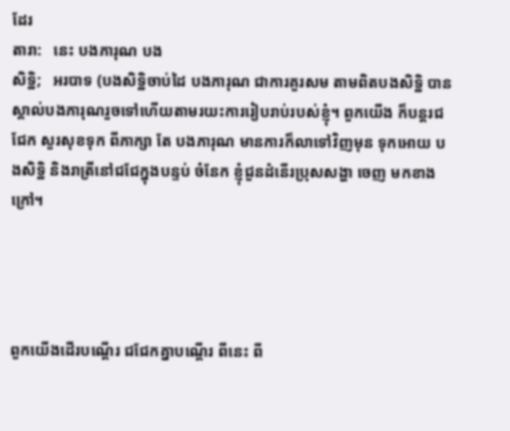ដែរ
តារា:   នេះ បងភារុណ បង
សិទ្ឋិ;   អរបាទ (បងសិទ្ឋិចាប់ដៃ បងភារុណ ជាការគួរសម តាមពិតបងសិទ្ឋិ បានស្គាល់បងភារុណរួចទៅហើយតាមរយះការរៀបរាប់របស់ខ្ញុំ។ ពួកយើង ក៏បន្តរជជែក សួរសុខទុក ពីភាក្សា តែ បងភារុណ មានការក៏លាទៅវិញមុន ទុកអោយ បងសិទ្ឋិ និងរាត្រីនៅជជែក្នុងបន្ទប់ ចំនែក ខ្ញុំជួនដំនើរប្រុសសង្ហា ចេញ មកខាងក្រៅ។




ពួកយើងដើរបណ្តើរ ជជែកគ្នាបណ្តើរ ពីនេះ ពី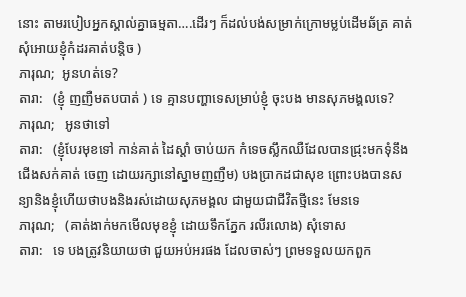នោះ តាមរបៀបអ្នកស្គាល់គ្នាធម្មតា….ដើរៗ ក៏ដល់បង់សម្រាក់ក្រោមម្លប់ដើមឆ័ត្រ គាត់សុំអោយខ្ញុំកំដរគាត់បន្តិច )
ភារុណ;  អូនហត់ទេ?
តារា:   (ខ្ញុំ ញញឺមតបបាត់ ) ទេ គ្មានបញ្ហាទេសម្រាប់ខ្ញុំ ចុះបង មានសុភមង្គលទេ?
ភារុណ;   អូនថាទៅ
តារា:   (ខ្ញុំបែរមុខទៅ កាន់គាត់ ដៃស្តាំ ចាប់យក កំទេចស្លឹកឈឺដែលបានជ្រុះមកទុំនឹងជើងសក់គាត់ ចេញ ដោយរក្សានៅស្នាមញញឺម) បងប្រាកដជាសុខ ព្រោះបងបានសន្យានិងខ្ញុំហើយថាបងនិងរស់ដោយសុភមង្គល ជាមួយជាជីវិតថ្មីនេះ មែនទេ
ភារុណ;   (គាត់ងាក់មកមើលមុខខ្ញុំ ដោយទឹកភ្នែក រលីរលោង) សុំទោស
តារា:   ទេ បងត្រូវនិយាយថា ជួយអប់អរផង ដែលចាស់ៗ ព្រមទទួលយកពួក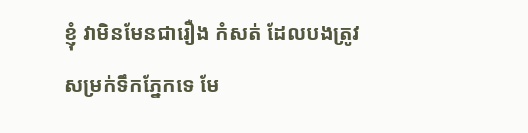ខ្ញុំ វាមិនមែនជារឿង កំសត់ ដែលបងត្រូវសម្រក់ទឹកភ្នែកទេ មែ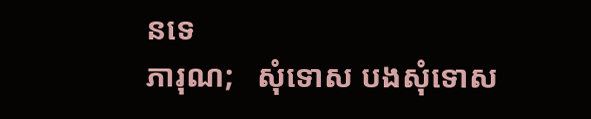នទេ
ភារុណ;   សុំទោស បងសុំទោស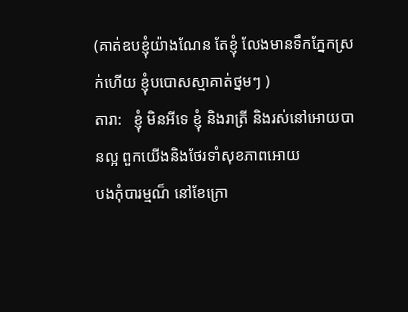(គាត់ឧបខ្ញុំយ៉ាងណែន តែខ្ញុំ លែងមានទឹកភ្នែកស្រក់ហើយ ខ្ញុំបបោសស្មាគាត់ថ្នមៗ )
តារា:   ខ្ញុំ មិនអីទេ ខ្ញុំ និងរាត្រី និងរស់នៅអោយបានល្អ ពួកយើងនិងថែរទាំសុខភាពអោយ
បងកុំបារម្មណ៏ នៅខែក្រោ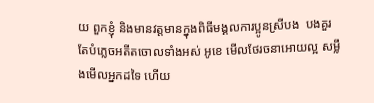យ ពួកខ្ញុំ និងមានវត្តមានក្នុងពិធីមង្គលការប្អូនស្រីបង  បងគួរតែបំភ្លេចអតីតចោលទាំងអស់ អូខេ មើលថែរចនាអោយល្អ សម្លឹងមើលអ្នកដទៃ ហើយ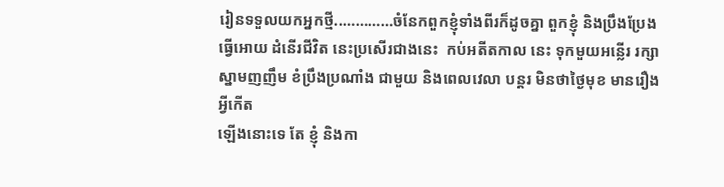រៀនទទួលយកអ្នកថ្មី..…………ចំនែកពួកខ្ញុំទាំងពីរក៏ដូចគ្នា ពួកខ្ញុំ និងប្រឹងប្រែង ធ្វើអោយ ដំនើរជីវិត នេះប្រសើរជាងនេះ  កប់អតីតកាល នេះ ទុកមួយអន្លើរ រក្សាស្នាមញញឹម ខំប្រឹងប្រណាំង ជាមួយ និងពេលវេលា បន្តរ មិនថាថៃ្ងមុខ មានរឿងអ្វីកើត
ឡើងនោះទេ តែ ខ្ញុំ និងកា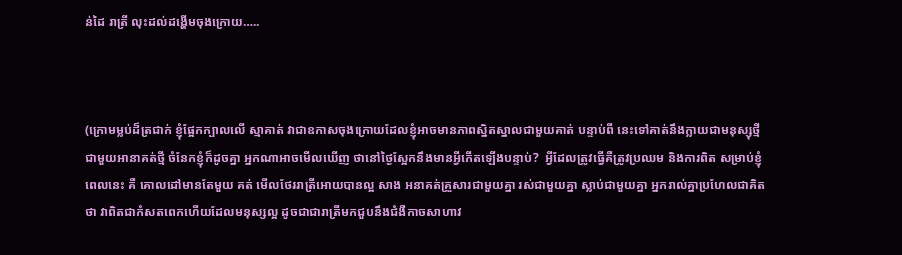ន់ដៃ រាត្រី លុះដល់ដង្ហើមចុងក្រោយ…..



(ក្រោមម្លប់ដ៏ត្រជាក់ ខ្ញុំផ្អែកក្បាលលើ ស្មាគាត់ វាជាឧកាសចុងក្រោយដែលខ្ញុំអាចមានភាពស្និតស្នាលជាមួយគាត់ បន្ទាប់ពី នេះទៅគាត់នឹងក្លាយជាមនុស្សុថ្មី ជាមួយអានាគត់ថ្មី ចំនែកខ្ញុំក៏ដូចគ្នា អ្នកណាអាចមើលឃើញ ថានៅថ្ងៃស្អែកនឹងមានអ្វីកើតឡើងបន្ទាប់?  អ្វីដែលត្រូវធ្វើគឺត្រូវប្រឈម និងការពិត សម្រាប់ខ្ញុំ ពេលនេះ គឺ គោលដៅមានតែមួយ គត់ មើលថែររាត្រីអោយបានល្អ សាង អនាគត់គ្រួសារជាមួយគ្នា រស់ជាមួយគ្នា ស្លាប់ជាមួយគ្នា អ្នករាល់គ្នាប្រហែលជាគិតថា វាពិតជាកំសតពេកហើយដែលមនុស្សល្អ ដូចជាជារាត្រីមកជួបនឹងជំងឺកាចសាហាវ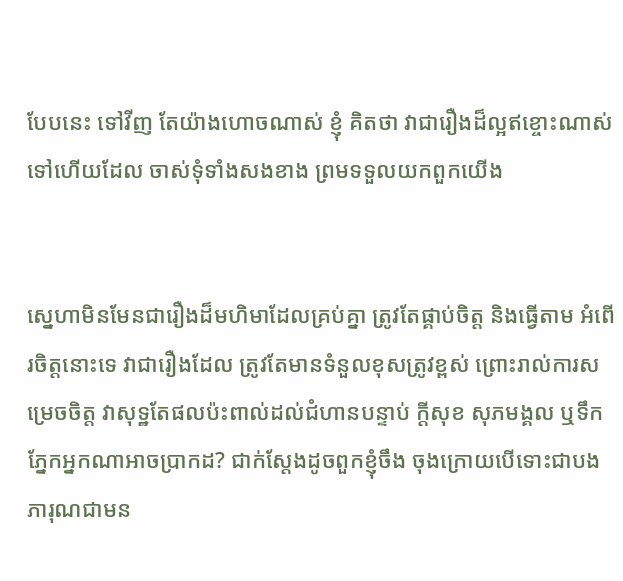បែបនេះ ទៅវីញ តែយ៉ាងហោចណាស់ ខ្ញុំ គិតថា វាជារឿងដ៏ល្អឥខ្ចោះណាស់ទៅហើយដែល ចាស់ទុំទាំងសងខាង ព្រមទទួលយកពួកយើង


ស្នេហាមិនមែនជារឿងដ៏មហិមាដែលគ្រប់គ្នា ត្រូវតែផ្គាប់ចិត្ត និងធ្វើតាម អំពើរចិត្តនោះទេ វាជារឿងដែល ត្រូវតែមានទំនួលខុសត្រូវខ្ពស់ ព្រោះរាល់ការសម្រេចចិត្ត វាសុទ្ឋតែផលប៉ះពាល់ដល់ជំហានបន្ទាប់ ក្តីសុខ សុភមង្គល ឬទឹកភ្នែកអ្នកណាអាចប្រាកដ? ជាក់ស្តែងដូចពួកខ្ញុំចឹង ចុងក្រោយបើទោះជាបងភារុណជាមន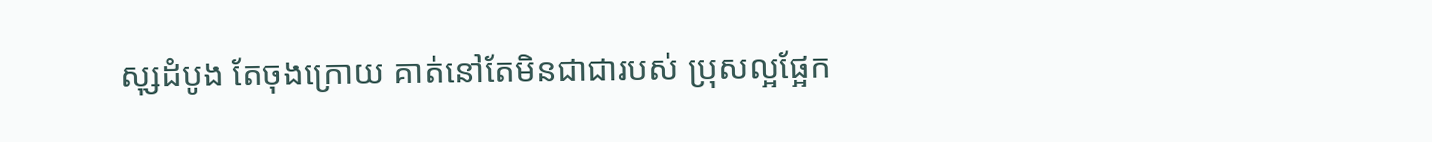សុ្សដំបូង តែចុងក្រោយ គាត់នៅតែមិនជាជារបស់ ប្រុសល្អផ្អែក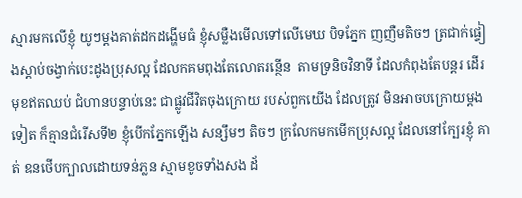ស្មារមកលើខ្ញុំ យូៗម្តងគាត់ដកដង្ហើមធំ ខ្ញុំសម្លឺងមើលទៅលើមេឃ បិទភ្នែក ញញឺមតិចៗ ត្រជាក់ផ្ទៀងស្តាប់ចង្វាក់បេះដូងប្រុសល្អ ដែលកគមពុងតែលោតរន្ថើន  តាមទ្រនិចវិនាទី ដែលកំពុងតែបន្តរ ដើរមុខឥតឈប់ ជំហានបន្ទាប់នេះ ជាផ្លូវជីវិតចុងក្រោយ របស់ពួកយើង ដែលត្រូវ មិនអាចបក្រោយម្តងទៀត ក៏គ្មានជំរើសទី២ ខ្ញុំបើកភ្នែកឡើង សន្សឹមៗ តិចៗ ក្រលែកមកមើកប្រុសល្អ ដែលនៅក្បែរខ្ញុំ គាត់ ឧនថើបក្បាលដោយទន់ភ្លន ស្មាមខូចទាំងសង ដ័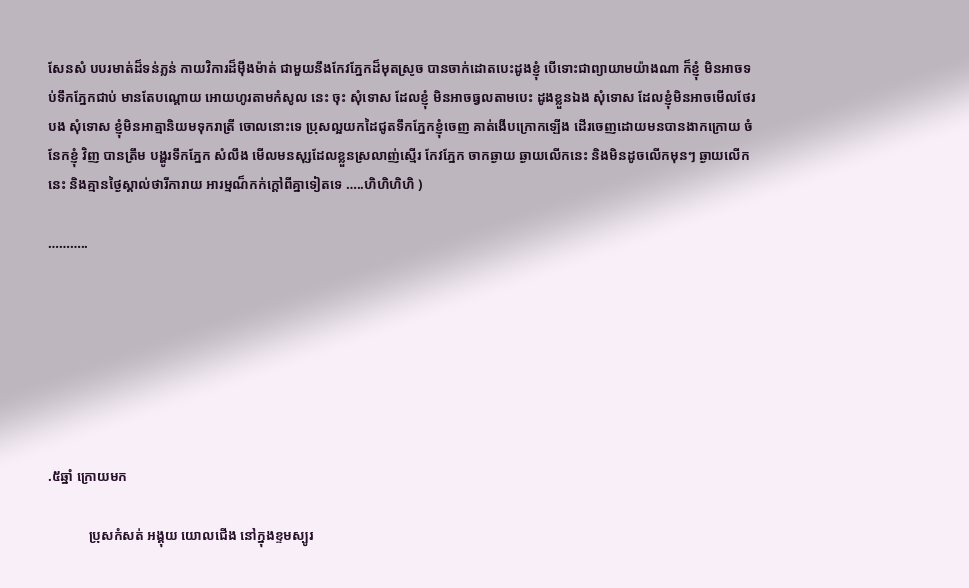សែនសំ បបរមាត់ដ៏ទន់ភ្លន់ កាយវិការដ៏ម៉ឹងម៉ាត់ ជាមួយនឹងកែវភ្នែកដ៏មុតស្រូច បានចាក់ដោតបេះដូងខ្ញុំ បើទោះជាព្យាយាមយ៉ាងណា ក៏ខ្ញុំ មិនអាចទប់ទឹកភ្នែកជាប់ មានតែបណ្តោយ អោយហូរតាមកំសូល នេះ ចុះ សុំទោស ដែលខ្ញុំ មិនអាចធ្វលតាមបេះ ដូងខ្លួនឯង សុំទោស ដែលខ្ញុំមិនអាចមើលថែរបង សុំទោស ខ្ញុំមិនអាត្មានិយមទុករាត្រី ចោលនោះទេ ប្រុសល្អយកដៃជូតទឹកភ្នែកខ្ញុំចេញ គាត់ងើបក្រោកឡើង ដើរចេញដោយមនបានងាកក្រោយ ចំនែកខ្ញុំ វិញ បានត្រឹម បង្ហូរទឹកភ្នែក សំលឹង មើលមនសុ្សដែលខ្លួនស្រលាញ់ស្មើរ កែវភ្នែក ចាកឆ្ងាយ ឆ្ងាយលើកនេះ និងមិនដូចលើកមុនៗ ឆ្ងាយលើកនេះ និងគ្មានថ្ងៃស្គាល់ថារីការាយ អារម្មណ៏កក់ក្តៅពីគ្នាទៀតទេ …..ហិហិហិហិ )

………..







.៥ឆ្នាំ ក្រោយមក

            ប្រុសកំសត់ អង្គុយ យោលជើង នៅក្នុងខ្ទមស្បូរ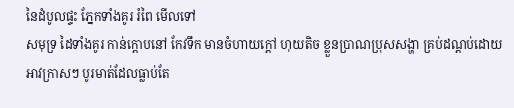នៃដំបូលផ្ទះ ភ្នែកទាំងគូរ រំពៃ មើលទៅ
សមុទ្រ ដៃទាំងគូរ កាន់ក្តោបនៅ កែវទឹក មានចំហាយក្តៅ ហុយតិច ខ្លួនប្រាណប្រុសសង្ហា គ្រប់ដណ្តប់ដោយអាវក្រាសៗ បូរមាត់ដែលធ្លាប់តែ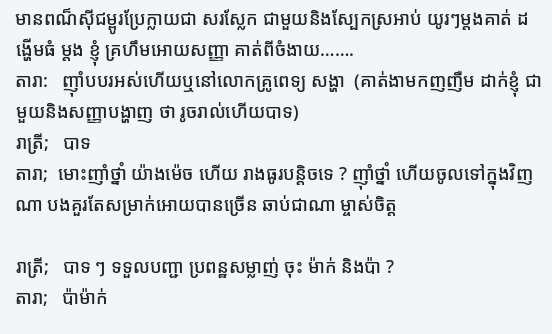មានពណ៏ស៊ីជម្ពូរប្រែក្លាយជា សរស្លែក ជាមួយនិងស្បែកស្រអាប់ យូរៗម្តងគាត់ ដង្ហើមធំ ម្តង ខ្ញុំ គ្រហឹមអោយសញ្ញា គាត់ពីចំងាយ…….
តារា:   ញ៉ាំបបរអស់ហើយឬនៅលោកគ្រូពេទ្យ សង្ហា  (គាត់ងាមកញញឺម ដាក់ខ្ញុំ ជាមួយនិងសញ្ញាបង្ហាញ ថា រូចរាល់ហើយបាទ)
រាត្រី;   បាទ
តារា;  មោះញាំថ្នាំ យ៉ាងម៉េច ហើយ រាងធូរបន្តិចទេ ? ញ៉ាំថ្នាំ ហើយចូលទៅក្នុងវិញ  ណា បងគួរតែសម្រាក់អោយបានច្រើន ឆាប់ជាណា ម្ចាស់ចិត្ត

រាត្រី;   បាទ ៗ ទទួលបញ្ជា ប្រពន្ឋសម្លាញ់ ចុះ ម៉ាក់ និងប៉ា ?
តារា;   ប៉ាម៉ាក់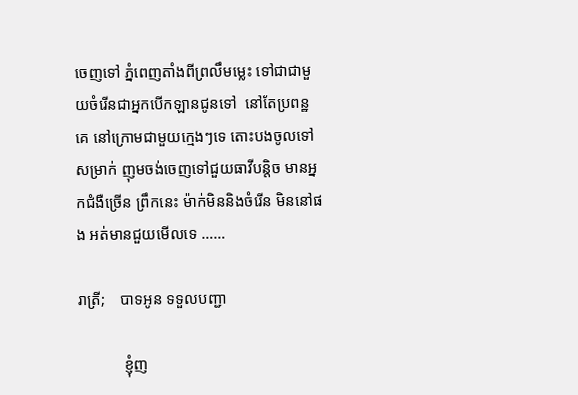ចេញទៅ ភ្នំពេញតាំងពីព្រលឹមម្លេះ ទៅជាជាមួយចំរើនជាអ្នកបើកឡានជូនទៅ  នៅតែប្រពន្ឋគេ នៅក្រោមជាមួយក្មេងៗទេ តោះបងចូលទៅសម្រាក់ ញុមចង់ចេញទៅជួយធាវីបន្តិច មានអ្នកជំងឺច្រើន ព្រឹកនេះ ម៉ាក់មិននិងចំរើន មិននៅផង អត់មានជួយមើលទេ ……

រាត្រី;    បាទអូន ទទួលបញ្ជា

            ខ្ញុំញ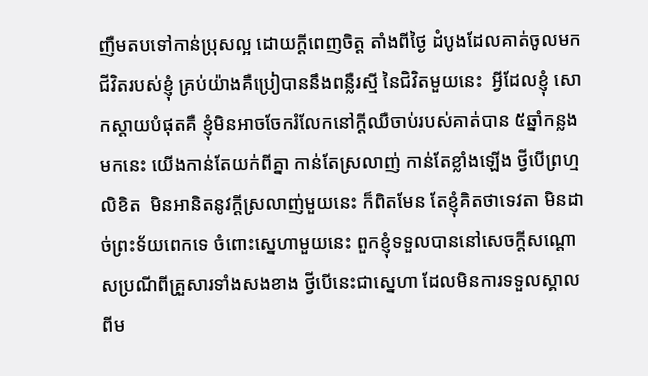ញឺមតបទៅកាន់ប្រុសល្អ ដោយក្តីពេញចិត្ត តាំងពីថ្ងៃ ដំបូងដែលគាត់ចូលមកជីវិតរបស់ខ្ញុំ គ្រប់យ៉ាងគឺប្រៀបាននឹងពន្លឺរស្មី នៃជិវិតមួយនេះ  អ្វីដែលខ្ញុំ សោកស្តាយបំផុតគឺ ខ្ញុំមិនអាចចែករំលែកនៅក្តីឈឺចាប់របស់គាត់បាន ៥ឆ្នាំកន្លងមកនេះ យើងកាន់តែយក់ពីគ្នា កាន់តែស្រលាញ់ កាន់តែខ្លាំងឡើង ថ្វីបើព្រហ្មលិខិត  មិនអានិតនូវក្តីស្រលាញ់មួយនេះ ក៏ពិតមែន តែខ្ញុំគិតថាទេវតា មិនដាច់ព្រះទ័យពេកទេ ចំពោះស្នេហាមួយនេះ ពួកខ្ញុំទទួលបាននៅសេចក្តីសណ្តោសប្រណីពីគ្រួសារទាំងសងខាង ថ្វីបើនេះជាស្នេហា ដែលមិនការទទួលស្គាលពីម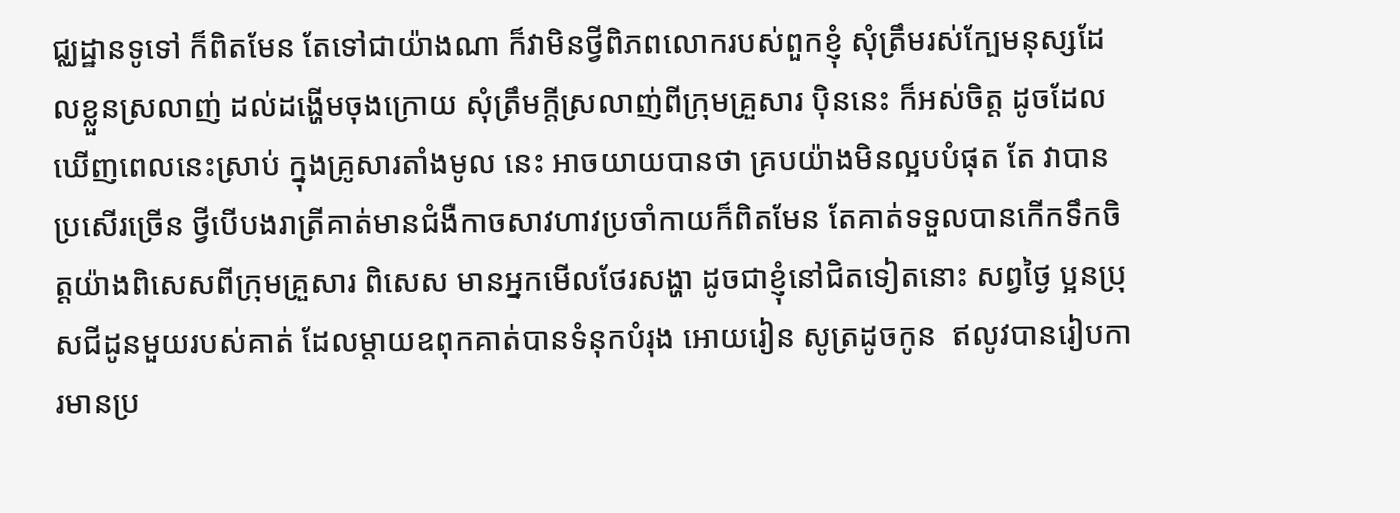ជ្ឈដ្ឋានទូទៅ ក៏ពិតមែន តែទៅជាយ៉ាងណា ក៏វាមិនថ្វីពិភពលោករបស់ពួកខ្ញុំ សុំត្រឹមរស់ក្បែមនុស្សដែលខ្លួនស្រលាញ់ ដល់ដង្ហើមចុងក្រោយ សុំត្រឹមក្តីស្រលាញ់ពីក្រុមគ្រួសារ ប៉ិននេះ ក៏អស់ចិត្ត ដូចដែលឃើញពេលនេះស្រាប់ ក្នុងគ្រូសារតាំងមូល នេះ អាចយាយបានថា គ្របយ៉ាងមិនល្អបបំផុត តែ វាបានប្រសើរច្រើន ថ្វីបើបងរាត្រីគាត់មានជំងឺកាចសាវហាវប្រចាំកាយក៏ពិតមែន តែគាត់ទទួលបានកើកទឹកចិត្តយ៉ាងពិសេសពីក្រុមគ្រួសារ ពិសេស មានអ្នកមើលថែរសង្ហា ដូចជាខ្ញុំនៅជិតទៀតនោះ សព្វថ្ងៃ ប្អនប្រុសជីដូនមួយរបស់គាត់ ដែលម្តាយឧពុកគាត់បានទំនុកបំរុង អោយរៀន សូត្រដូចកូន  ឥលូវបានរៀបការមានប្រ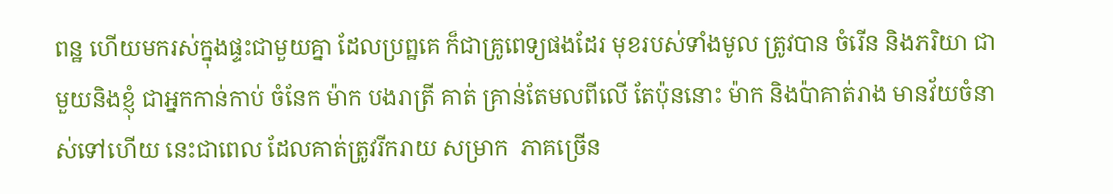ពន្ឋ ហើយមករស់ក្នុងផ្ទះជាមួយគ្នា ដែលប្រព្ឋគេ ក៏ជាគ្រូពេទ្យផងដែរ មុខរបស់ទាំងមូល ត្រូវបាន ចំរើន និងភរិយា ជាមួយនិងខ្ញុំ ជាអ្នកកាន់កាប់ ចំនែក ម៉ាក បងរាត្រី គាត់ គ្រាន់តែមលពីលើ តែប៉ុននោះ ម៉ាក និងប៉ាគាត់រាង មានវ័យចំនាស់ទៅហើយ នេះជាពេល ដែលគាត់ត្រូវរីករាយ សម្រាក  ភាគច្រើន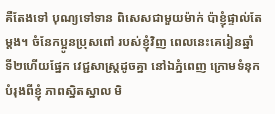គឺតែងទៅ បុណ្យទៅទាន ពិសេសជាមួយម៉ាក់ ប៉ាខ្ញុំផ្ទាល់តែម្តង។ ចំនែកប្អូនប្រុសពៅ របស់ខ្ញុំវិញ ពេលនេះគេរៀនឆ្នាំ ទី២ហើយផ្នែក វេជ្ជសាស្ត្រដូចគ្នា នៅឯភ្នំពេញ ក្រោមទំនុកបំរុងពីខ្ញុំ ភាពស្និតស្នាល មិ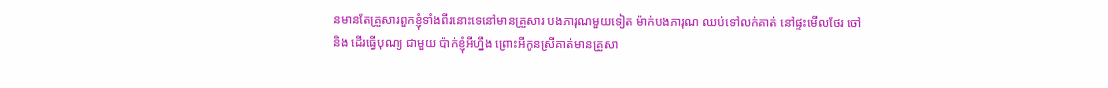នមានតែគ្រួសារពួកខ្ញុំទាំងពីរនោះទេនៅមានគ្រួសារ បងភារុណមួយទៀត ម៉ាក់បងភារុណ ឈប់ទៅលក់គាត់ នៅផ្ទះមើលថែរ ចៅ និង ដើរធ្វើបុណ្យ ជាមួយ ប៉ាក់ខ្ញុំអីហ្នឹង ព្រោះអីកូនស្រីគាត់មានគ្រួសា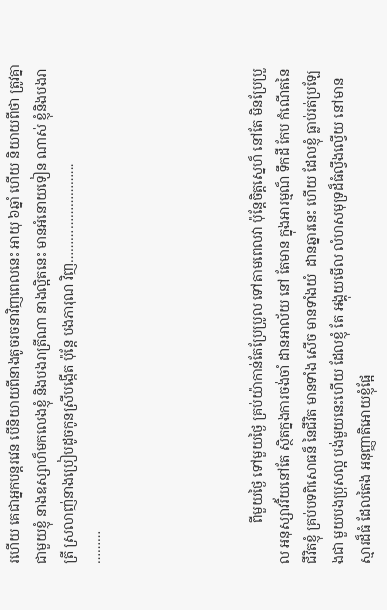រហើយ គេជាអ្នកបន្តរវេន បើនិយាយពីនាងតូចរចនាវិញពេលនេះ អាយុ ៦ឆ្នាំ ហើយ និយាយពីថា ត្រូវគ្នាជាមួយខ្ញុំ នាងឧស្សាហ៏មកលេងខ្ញុំ និងបងរាត្រីណា នាងល្អិតនេះ មានអំនោយទៀន ណាស់ ខ្ញុំនិងបងរាត្រី ស្រលាញ់នាងប្រៀបដូចកូនស្រីបង្កើត ប៉ុន្តែ បងភារុណ វិញ……………………...
………





            ពីមួយថ្ងៃ ទៅមួយថ្ងៃ គ្រប់យ៉ាកាន់តែប្រែប្រូល ទៅតាមពេលវា ប៉ុន្តែចិត្តស្នេហ៏ នៅតែ មិនប្រែប្រួល អនុស្សាវរិ័យនៅតែ ស្ថិតក្នងការចង់ចាំ ដានអាល័យ នៅ តែមាន ក្នុងអារម្មណ៏ ទឹកដី កែប កំណើតនៃជីវិតខ្ញុំ គ្រប់បទពិសោធន៏ នៃជីវិត មានទាំង សើច មានទាំងយំ  ដានឆ្នារនេះ ហើយ ដែលខ្ញុំ ធ្លាប់រត់ប្រឡែងជា មួយបងប្រុសល្អ បង់មួយនេះហើយ ដែលខ្ញុំ តែ អង្គុយមើល លំហសមុទ្រដ៏ធំល្វឹងល្វើយ នៅមានស្មារដ៏ធំ ដែលតៃង អនុញ្ញាតិអោយខ្ញុំផ្អែ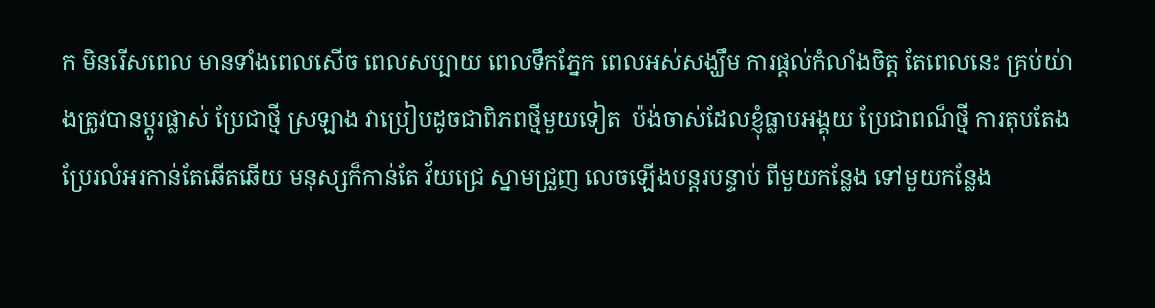ក មិនរើសពេល មានទាំងពេលសើច ពេលសប្បាយ ពេលទឹកភ្នែក ពេលអស់សង្ឃឹម ការផ្តល់កំលាំងចិត្ត តែពេលនេះ គ្រប់យ់ាងត្រូវបានប្តូរផ្លាស់ ប្រែជាថ្មី ស្រឡាង វាប្រៀបដូចជាពិភពថ្មីមួយទៀត  ប៉ង់ចាស់ដែលខ្ញុំធ្លាបអង្គុយ ប្រែជាពណ៏ថ្មី ការតុបតែង ប្រែរលំអរកាន់តែឆើតឆើយ មនុស្សក៏កាន់តែ វ័យជ្រេ ស្នាមជ្រួញ លេចឡើងបន្តរបន្ទាប់ ពីមួយកន្លែង ទៅមួយកន្លែង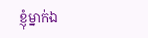ខ្ញុំម្នាក់ឯ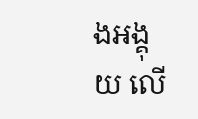ងអង្គុយ លើ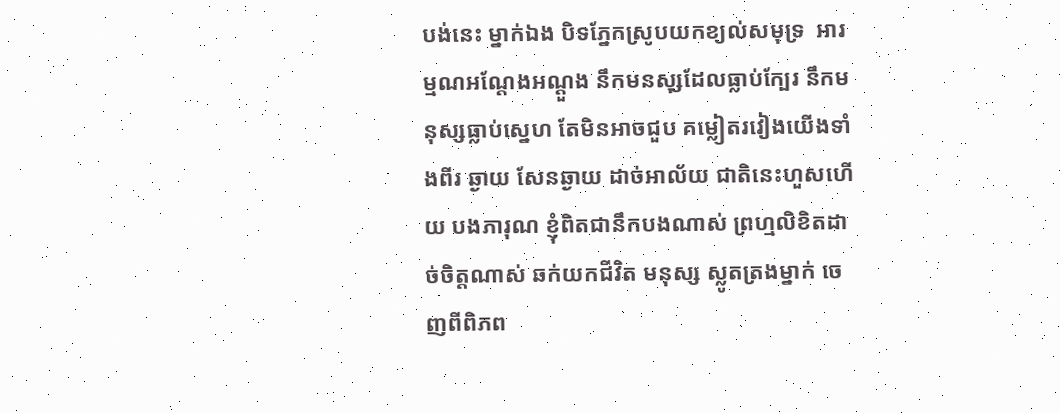បង់នេះ ម្នាក់ឯង បិទភ្នែកស្រូបយកខ្យល់សមុទ្រ  អារម្មណអណ្តែងអណ្តួង នឹកមនសុ្សដែលធ្លាប់ក្បែរ នឹកមនុស្សធ្លាប់ស្នេហ តែមិនអាចជួប គម្លៀតរវៀងយើងទាំងពីរ ឆ្ងាយ សែនឆ្ងាយ ដាច់អាល័យ ជាតិនេះហួសហើយ បងភារុណ ខ្ញុំពិតជានឹកបងណាស់ ព្រហ្មលិខិតដាច់ចិត្តណាស់ ឆក់យកជីវិត មនុស្ស ស្លូតត្រងម្នាក់ ចេញពីពិភព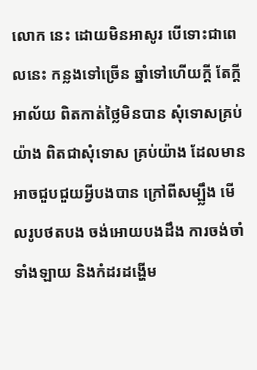លោក នេះ ដោយមិនអាសូរ បើទោះជាពេលនេះ កន្លងទៅច្រើន ឆ្នាំទៅហើយក្តី តែក្តីអាល័យ ពិតកាត់ថ្លៃមិនបាន សុំទោសគ្រប់យ៉ាង ពិតជាសុំទោស គ្រប់យ៉ាង ដែលមានអាចជួបជួយអ្វីបងបាន ក្រៅពីសម្ឡ្លឹង មើលរូបថតបង ចង់អោយបងដឹង ការចង់ចាំទាំងឡាយ និងកំដរដង្ហើម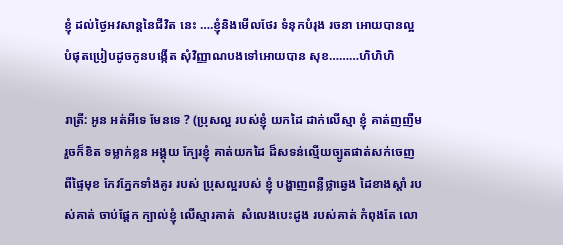ខ្ញុំ ដល់ថ្ងៃអវសាន្តនៃជីវិត នេះ ….ខ្ញុំនិងមើលថែរ ទំនុកបំរុង រចនា អោយបានល្អ បំផុតប្រៀបដូចកូនបង្កើត សុំវិញ្ញាណបងទៅអោយបាន សុខ………ហិហិហិ

រាត្រី: អូន អត់អីទេ មែនទេ ? (ប្រុសល្អ របស់ខ្ញុំ យកដៃ ដាក់លើស្មា ខ្ញុំ គាត់ញញឺម រួចក៏ខិត ទម្លាក់ខ្លន អង្គុយ ក្បែរខ្ញុំ គាត់យកដៃ ដ៏សទន់ល្មើយច្បូតផាត់សក់ចេញពីផ្ទៃមុខ កែវភ្នែកទាំងគូរ របស់ ប្រុសល្អរបស់ ខ្ញុំ បង្ហាញពន្លឺថ្លាឆ្វេង ដៃខាងស្តាំ របស់គាត់ ចាប់ផ្តែក ក្បាល់ខ្ញុំ លើស្មារគាត់  សំលេងបេះដូង របស់គាត់ កំពុងតែ លោ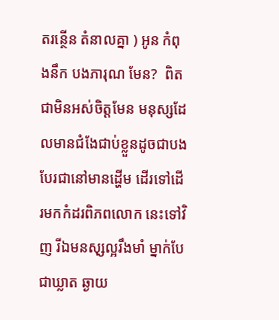តរន្ថើន តំនាលគ្នា ) អូន កំពុងនឹក បងភារុណ មែន?  ពិតជាមិនអស់ចិត្តមែន មនុស្សដែលមានជំងែជាប់ខ្លួនដូចជាបង បែរជានៅមានដ្ហើម ដើរទៅដើរមកកំដរពិភពលោក នេះទៅវិញ រីឯមនសុ្សល្អរឹងមាំ ម្នាក់បែជាឃ្លាត ឆ្ងាយ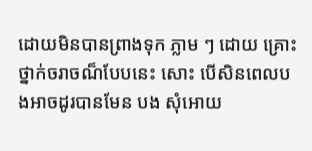ដោយមិនបានព្រាងទុក ភ្លាម ៗ ដោយ គ្រោះថ្នាក់ចរាចណ៏បែបនេះ សោះ បើសិនពេលបងអាចដូរបានមែន បង សុំអោយ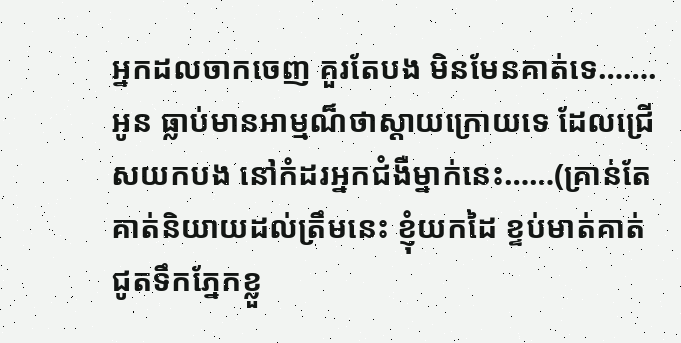អ្នកដលចាកចេញ គួរតែបង មិនមែនគាត់ទេ…….អូន ធ្លាប់មានអាម្មណ៏ថាស្តាយក្រោយទេ ដែលជ្រើសយកបង នៅកំដរអ្នកជំងឺម្នាក់នេះ……(គ្រាន់តែគាត់និយាយដល់ត្រឹមនេះ ខ្ញុំយកដៃ ខ្ទប់មាត់គាត់ ជូតទឹកភ្នែកខ្លួ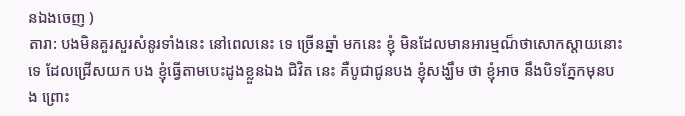នឯងចេញ )
តារា: បងមិនគួរសួរសំនូរទាំងនេះ នៅពេលនេះ ទេ ច្រើនឆ្នាំ មកនេះ ខ្ញុំ មិនដែលមានអារម្មណ៏ថាសោកស្តាយនោះទេ ដែលជ្រើសយក បង ខ្ញុំធ្វើតាមបេះដូងខ្លួនឯង ជិវិត នេះ គឺបូជាជូនបង ខ្ញុំសង្ឃឹម ថា ខ្ញុំអាច នឹងបិទភ្នែកមុនបង ព្រោះ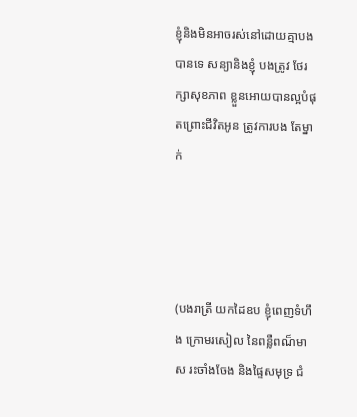ខ្ញុំនិងមិនអាចរស់នៅដោយគ្មាបងបានទេ សន្យានិងខ្ញុំ បងត្រូវ ថែរក្សាសុខភាព ខ្លួនអោយបានល្អបំផុតព្រោះជីវិតអូន ត្រូវការបង តែម្នាក់




(បងរាត្រី យកដៃឧប ខ្ញុំពេញទំហឹង ក្រោមរសៀល នៃពន្លឺពណ៏មាស រះចាំងចែង និងផ្ទៃសមុទ្រ ជំ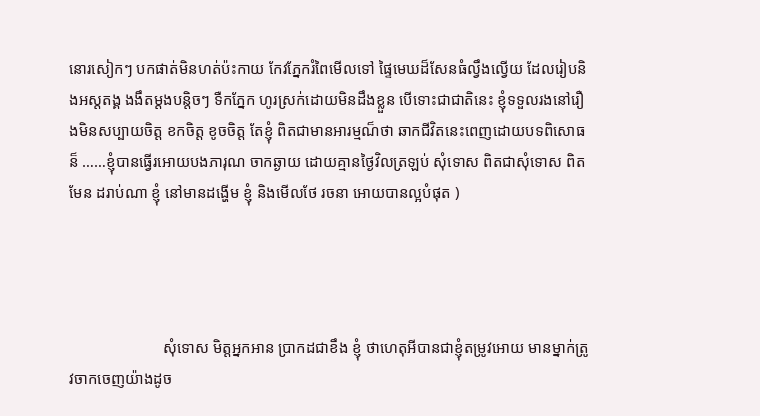នោរសៀកៗ បកផាត់មិនហត់ប៉ះកាយ កែវភ្នែករំពៃមើលទៅ ផ្ទៃមេឃដ៏សែនធំល្វឹងល្វើយ ដែលរៀបនិងអស្ដតង្គ ងងឹតម្តងបន្តិចៗ ទឺកភ្នែក ហូរស្រក់ដោយមិនដឹងខ្លួន បើទោះជាជាតិនេះ ខ្ញុំទទួលរងនៅរឿងមិនសប្បាយចិត្ត ខកចិត្ត ខូចចិត្ត តែខ្ញុំ ពិតជាមានអារម្មណ៏ថា ឆាកជីវិតនេះពេញដោយបទពិសោធន៏ ……ខ្ញុំបានធ្វើរអោយបងភារុណ ចាកឆ្ងាយ ដោយគ្មានថ្ងៃវិលត្រឡប់ សុំទោស ពិតជាសុំទោស ពិតមែន ដរាប់ណា ខ្ញុំ នៅមានដង្ហើម ខ្ញុំ និងមើលថែ រចនា អោយបានល្អបំផុត )




                        សុំទោស មិត្តអ្នកអាន ប្រាកដជាខឹង ខ្ញុំ ថាហេតុអីបានជាខ្ញុំតម្រូវអោយ មានម្នាក់ត្រូវចាកចេញយ៉ាងដូច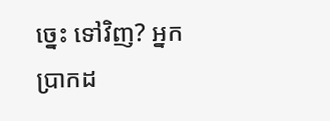ច្នេះ ទៅវិញ? អ្នកប្រាកដ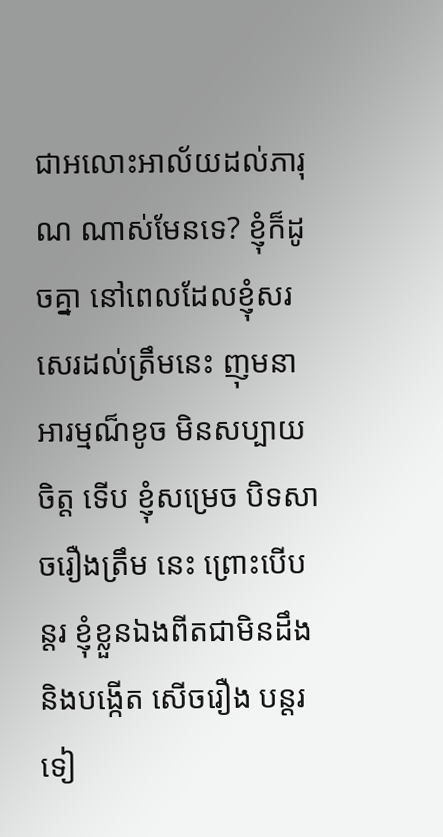ជាអលោះអាល័យដល់ភារុណ ណាស់មែនទេ? ខ្ញុំក៏ដូចគ្នា នៅពេលដែលខ្ញុំសរសេរដល់ត្រឹមនេះ ញុមនាអារម្មណ៏ខូច មិនសប្បាយចិត្ត ទើប ខ្ញុំសម្រេច បិទសាចរឿងត្រឹម នេះ ព្រោះបើបន្តរ ខ្ញុំខ្លួនឯងពីតជាមិនដឹង និងបង្កើត សើចរឿង បន្តរទៀ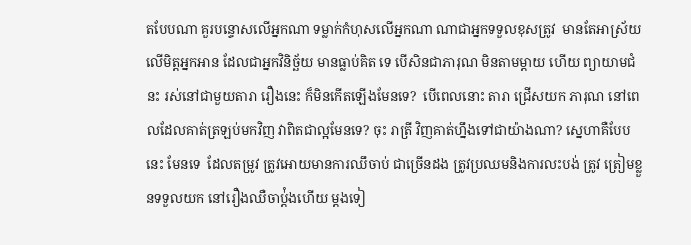តបែបណា គួរបន្ទោសលើអ្នកណា ទម្លាក់កំហុសលើអ្នកណា ណាជាអ្នកទទួលខុសត្រូវ  មានតែអាស្រ័យលើមិត្តអ្នកអាន ដែលជាអ្នកវិនិច្ឆ័យ មានធ្លាប់គិត ទេ បើសិនជាភារុណ មិនតាមម្តាយ ហើយ ព្យាយាមជំនះ រស់នៅជាមួយតារា រឿងនេះ ក៏មិនកើតឡើងមែនទេ?  បើពេលនោះ តារា ជ្រើសយក ភារុណ នៅពេលដែលគាត់ត្រឡប់មកវិញ វាពិតជាល្អមែនទេ? ចុះ រាត្រី វិញគាត់ហ្នឹងទៅជាយ៉ាងណា? ស្នេហាគឺបែបនេះ មែនទេ  ដែលតម្រូវ ត្រូវអោយមានការឈឹចាប់ ជាច្រើនដង ត្រូវប្រឈមនិងការលះបង់ ត្រូវ ត្រៀមខ្លួនទទួលយក នៅរឿងឈឺចាប់ំ្តងហើយ ម្តងទៀ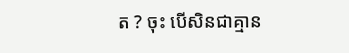ត ? ចុះ បើសិនជាគ្មាន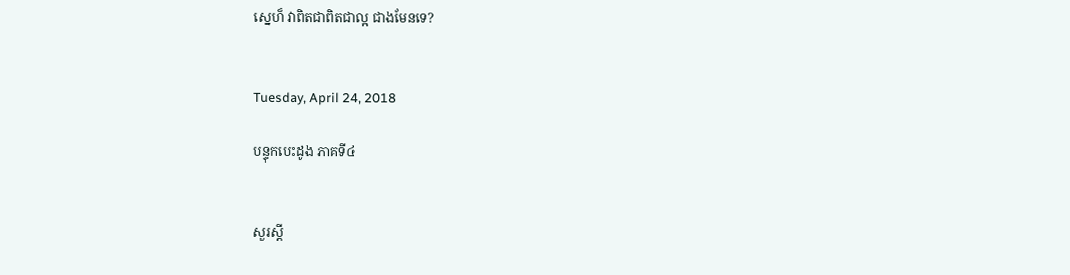ស្នេហ៏ វាពិតជាពិតជាល្អ ជាងមែនទេ?


Tuesday, April 24, 2018

បន្ទុកបេះដូង ភាគទី៤


សួរស្តី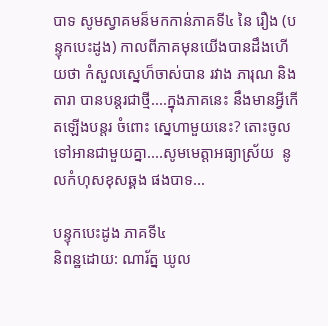បាទ សូមស្វាគមន៏មកកាន់ភាគទី៤ នៃ រឿង (បន្ទុកបេះដូង) កាលពីភាគមុនយើងបានដឹងហើយថា កំសួលស្នេហ៏ចាស់បាន រវាង ភារុណ និងតារា បានបន្តរជាថ្មី....ក្នុងភាគនេះ នឹងមានអ្វីកើតឡើងបន្តរ ចំពោះ ស្នេហាមួយនេះ? តោះចូលទៅអានជាមួយគ្នា....សូមមេត្តាអធ្យាស្រ័យ  នូលកំហុសខុសឆ្គង ផងបាទ...

បន្ទុកបេះដូង ភាគទី៤
និពន្ឋដោយ: ណារ័ត្ន ឃូល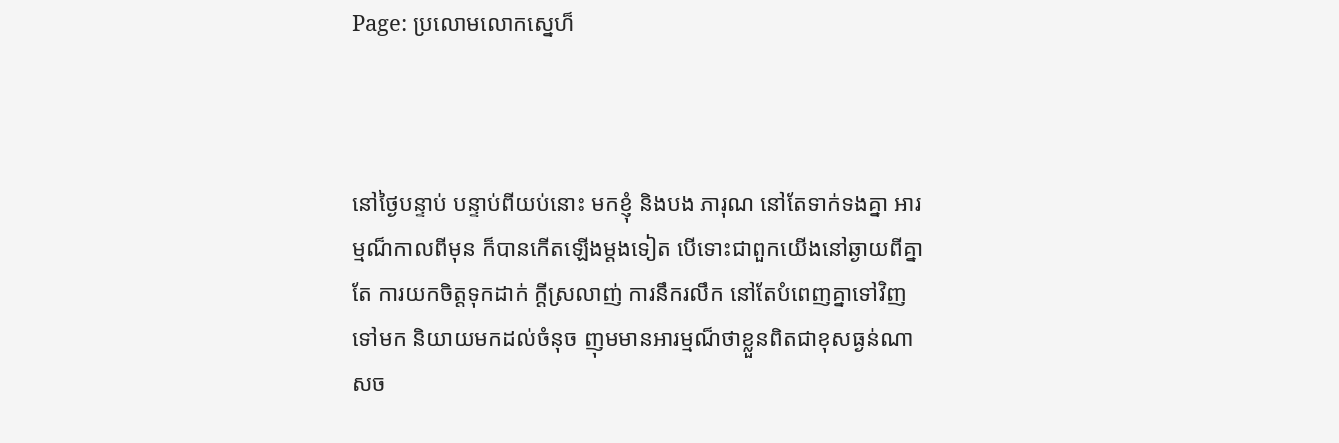Page: ប្រលោមលោកស្នេហ៏



នៅថ្ងៃបន្ទាប់ បន្ទាប់ពីយប់នោះ មកខ្ញុំ និងបង ភារុណ នៅតែទាក់ទងគ្នា អារម្មណ៏កាលពីមុន ក៏បានកើតឡើងម្តងទៀត បើទោះជាពួកយើងនៅឆ្ងាយពីគ្នាតែ ការយកចិត្តទុកដាក់ ក្តីស្រលាញ់ ការនឹករលឹក នៅតែបំពេញគ្នាទៅវិញទៅមក និយាយមកដល់ចំនុច ញុមមានអារម្មណ៏ថាខ្លួនពិតជាខុសធ្ងន់ណាសច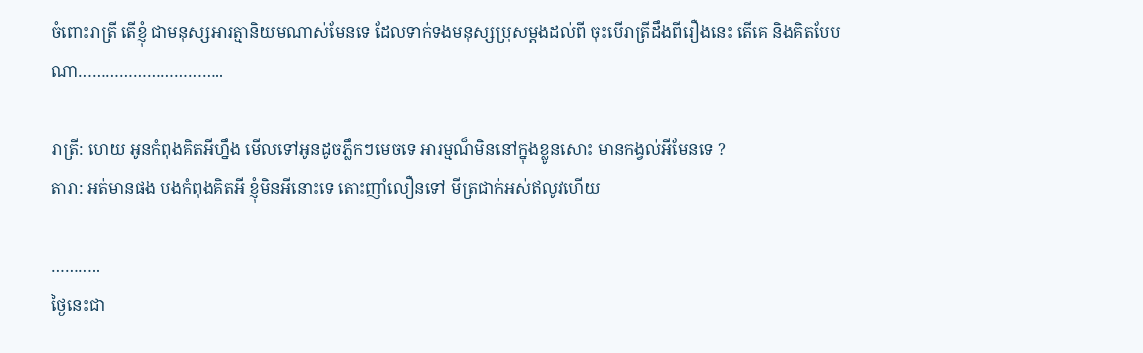ចំពោះរាត្រី តើខ្ញុំ ជាមនុស្សអារត្មានិយមណាស់មែនទេ ដែលទាក់ទងមនុស្សប្រុសម្តងដល់ពី ចុះបើរាត្រីដឹងពីរឿងនេះ តើគេ និងគិតបែបណា…………………………..

រាត្រី: ហេយ អូនកំពុងគិតអីហ្នឹង មើលទៅអូនដូចភ្លឹកៗមេចទេ អារម្មណ៏មិននៅក្នុងខ្លូនសោះ មានកង្វល់អីមែនទេ ?
តារា: អត់មានផង បងកំពុងគិតអី ខ្ញុំមិនអីនោះទេ តោះញាំលឿនទៅ មីត្រជាក់អស់ឥលូវហើយ

………..
ថ្ងៃនេះជា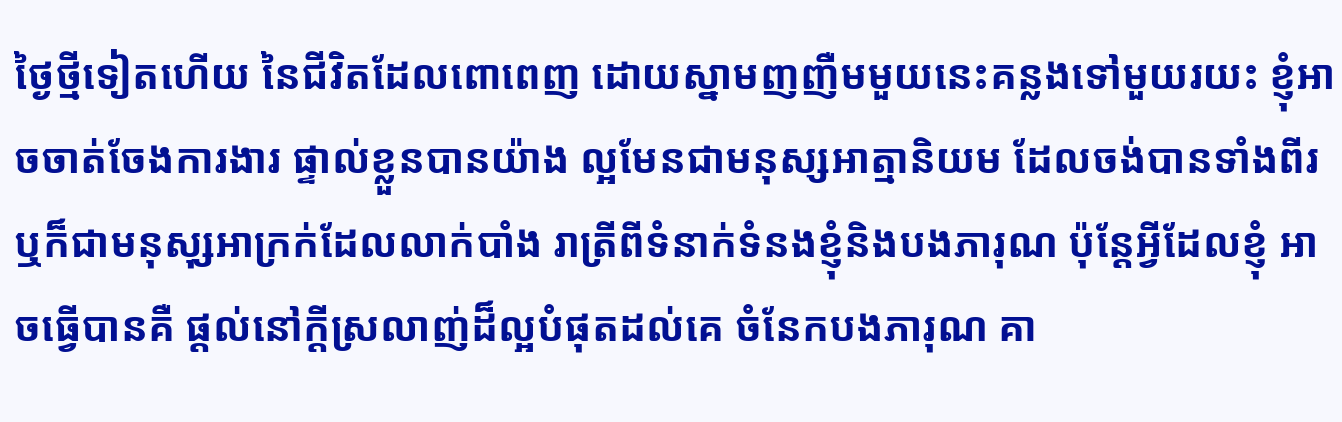ថ្ងៃថ្មីទៀតហើយ នៃជីវិតដែលពោពេញ ដោយស្នាមញញឺមមួយនេះគន្លងទៅមួយរយះ ខ្ញុំអាចចាត់ចែងការងារ ផ្ទាល់ខ្លួនបានយ៉ាង ល្អមែនជាមនុស្សអាត្មានិយម ដែលចង់បានទាំងពីរ ឬក៏ជាមនុសុ្សអាក្រក់ដែលលាក់បាំង រាត្រីពីទំនាក់ទំនងខ្ញុំនិងបងភារុណ ប៉ុន្តែអ្វីដែលខ្ញុំ អាចធ្វើបានគឺ ផ្តល់នៅក្តីស្រលាញ់ដ៏ល្អបំផុតដល់គេ ចំនែកបងភារុណ គា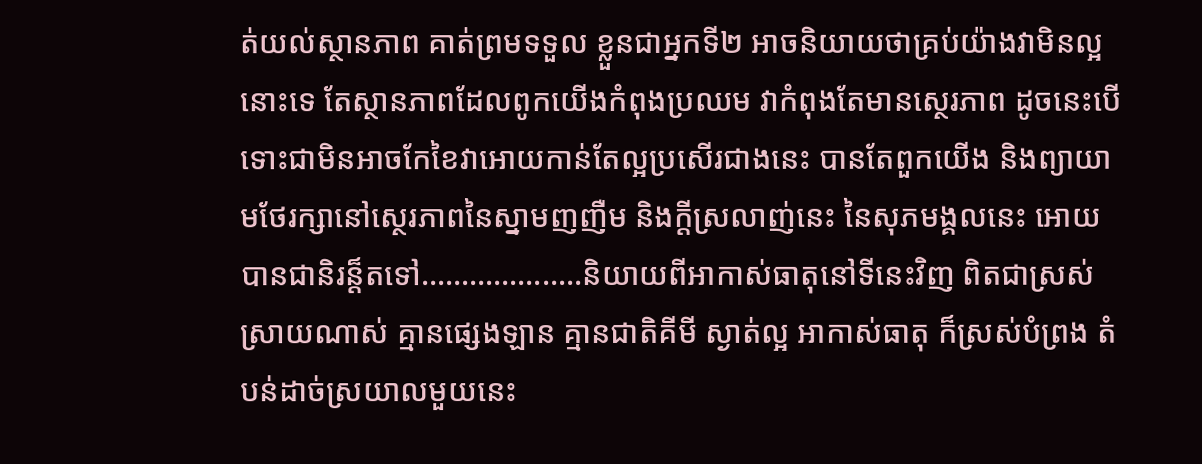ត់យល់ស្ថានភាព គាត់ព្រមទទួល ខ្លួនជាអ្នកទី២ អាចនិយាយថាគ្រប់យ៉ាងវាមិនល្អនោះទេ តែស្ថានភាពដែលពូកយើងកំពុងប្រឈម វាកំពុងតែមានស្ថេរភាព ដូចនេះបើទោះជាមិនអាចកែខៃវាអោយកាន់តែល្អប្រសើរជាងនេះ បានតែពួកយើង និងព្យាយាមថែរក្សានៅស្ថេរភាពនៃស្នាមញញឺម និងក្តីស្រលាញ់នេះ នៃសុភមង្គលនេះ អោយ បានជានិរន្ត៏តទៅ………………..និយាយពីអាកាស់ធាតុនៅទីនេះវិញ ពិតជាស្រស់ស្រាយណាស់ គ្មានផ្សេងឡាន គ្មានជាតិគីមី ស្ងាត់ល្អ អាកាស់ធាតុ ក៏ស្រស់បំព្រង តំបន់ដាច់ស្រយាលមួយនេះ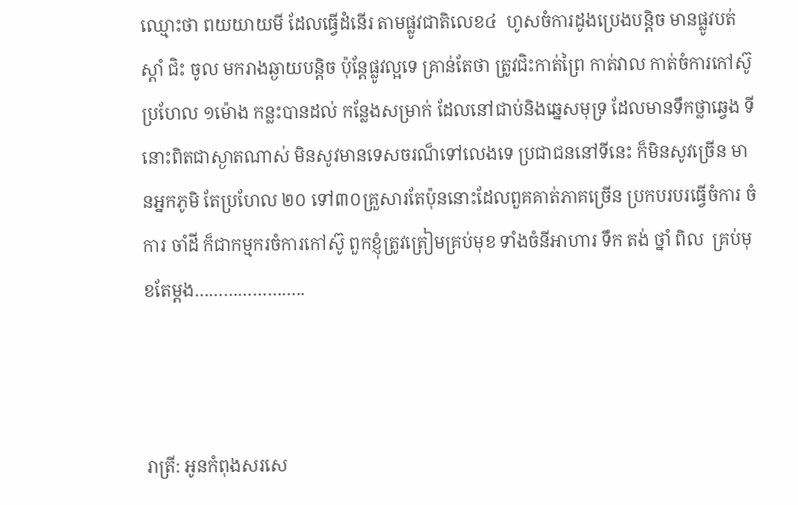ឈ្មោះថា ពយយាយមី ដែលធ្វើដំនើរ តាមផ្លូវជាតិលេខ៤  ហូសចំការដូងប្រេងបន្តិច មានផ្លូវបត់ស្តាំ ជិះ ចូល មករាងឆ្ងាយបន្តិច ប៉ុន្តែផ្លូវល្អទេ គ្រាន់តែថា ត្រូវជិះកាត់ព្រៃ កាត់វាល កាត់ចំការកៅស៊ូ  ប្រហែល ១ម៉ោង កន្លះបានដល់ កន្លែងសម្រាក់ ដែលនៅជាប់និងឆ្នេសមុទ្រ ដែលមានទឹកថ្លាឆ្វេង ទីនោះពិតជាស្ងាតណាស់ មិនសូវមានទេសចរណ៏ទៅលេងទេ ប្រជាជននៅទីនេះ ក៏មិនសូវច្រើន មានអ្នកភូមិ តែប្រហែល ២០ ទៅ៣០គ្រួសារតែប៉ុននោះដែលពួគគាត់ភាគច្រើន ប្រកបរបរធ្វើចំការ ចំការ ចាំដី ក៏ជាកម្មករចំការកៅស៊ូ ពួកខ្ញុំត្រូវត្រៀមគ្រប់មុខ ទាំងចំនីអាហារ ទឹក តង់ ថ្នាំ ពិល  គ្រប់មុខតែម្តង…………………..



រាត្រី: អូនកំពុងសរសេ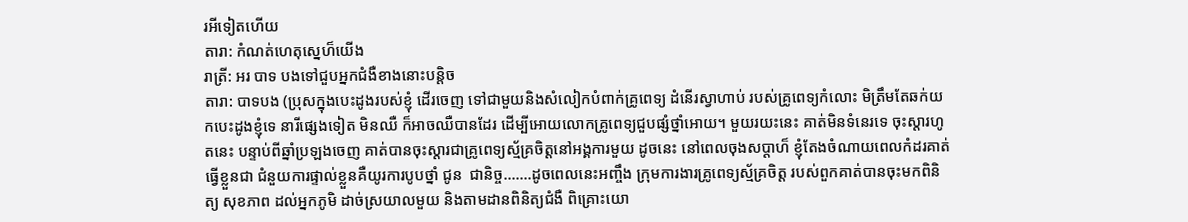រអីទៀតហើយ
តារា: កំណត់ហេតុស្នេហ៏យើង
រាត្រី: អរ បាទ បងទៅជួបអ្នកជំងឺខាងនោះបន្តិច
តារា: បាទបង (ប្រុសក្នុងបេះដូងរបស់ខ្ញុំ ដើរចេញ ទៅជាមួយនិងសំលៀកបំពាក់គ្រូពេទ្យ ដំនើរស្វាហាប់ របស់គ្រូពេទ្យកំលោះ មិត្រឹមតែឆក់យកបេះដូងខ្ញុំទេ នារីផ្សេងទៀត មិនឈឺ ក៏អាចឈឺបានដែរ ដើម្បីអោយលោកគ្រូពេទ្យជួបផ្សំថ្នាំអោយ។ មួយរយះនេះ គាត់មិនទំនេរទេ ចុះស្តារហូតនេះ បន្ទាប់ពីឆ្នាំប្រឡងចេញ គាត់បានចុះស្តារជាគ្រូពេទ្យស័្មគ្រចិត្តនៅអង្គការមួយ ដូចនេះ នៅពេលចុងសប្តាហ៏ ខ្ញុំតែងចំណាយពេលកំដរគាត់ធ្វើខ្លួនជា ជំនួយការផ្ទាល់ខ្លួនគឺយូរការបូបថ្នាំ ជូន  ជានិច្ច…….ដូចពេលនេះអញ្ចឹង ក្រុមការងារគ្រូពេទ្យស័្មគ្រចិត្ត របស់ពួកគាត់បានចុះមកពិនិត្យ សុខភាព ដល់អ្នកភូមិ ដាច់ស្រយាលមួយ និងតាមដានពិនិត្យជំងឺ ពិគ្រោះយោ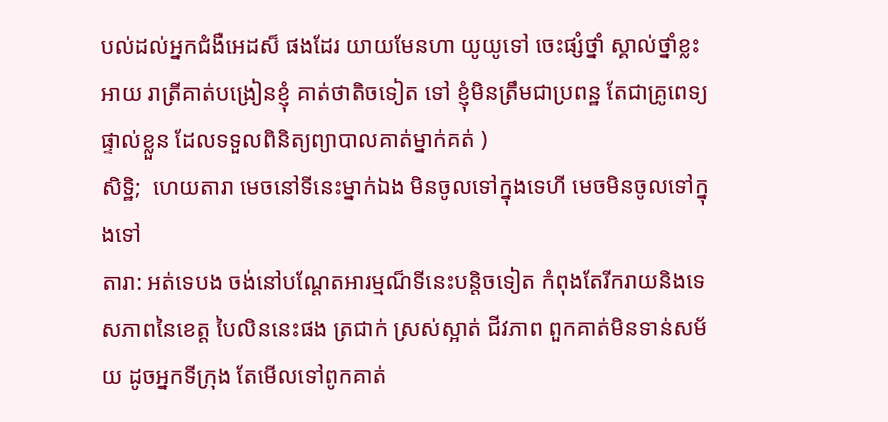បល់ដល់អ្នកជំងឺអេដស៏ ផងដែរ យាយមែនហា យូយូទៅ ចេះផ្សំថ្នាំ ស្គាល់ថ្នាំខ្លះអាយ រាត្រីគាត់បង្រៀនខ្ញុំ គាត់ថាតិចទៀត ទៅ ខ្ញុំមិនត្រឹមជាប្រពន្ឋ តែជាគ្រូពេទ្យផ្ទាល់ខ្លួន ដែលទទួលពិនិត្យព្យាបាលគាត់ម្នាក់គត់ )
សិទ្ឋិ;  ហេយតារា មេចនៅទីនេះម្នាក់ឯង មិនចូលទៅក្នុងទេហី មេចមិនចូលទៅក្នុងទៅ
តារា: អត់ទេបង ចង់នៅបណ្តែតអារម្មណ៏ទីនេះបន្តិចទៀត កំពុងតែរីករាយនិងទេសភាពនៃខេត្ត បៃលិននេះផង ត្រជាក់ ស្រស់ស្អាត់ ជីវភាព ពួកគាត់មិនទាន់សម័យ ដូចអ្នកទីក្រុង តែមើលទៅពូកគាត់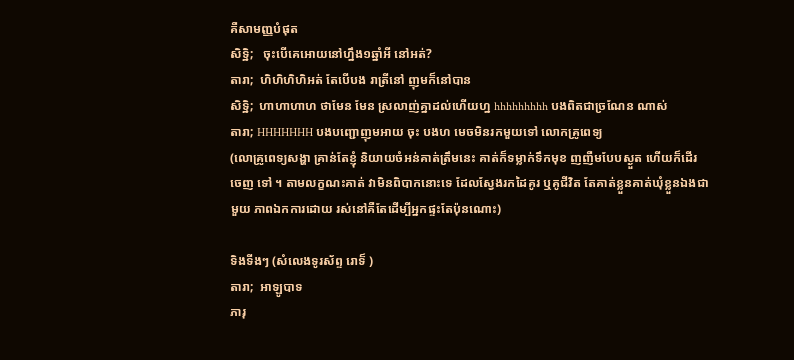គឺសាមញ្ញបំផុត
សិទ្ឋិ;   ចុះបើគេអោយនៅហ្នឹង១ឆ្នាំអី នៅអត់?
តារា;  ហិហិហិហិអត់ តែបើបង រាត្រីនៅ ញុមក៏នៅបាន
សិទ្ឋិ;  ហាហាហាហ ថាមែន មែន ស្រលាញ់គ្នាដល់ហើយហ្ន hhhhhhhhh បងពិតជាច្រណែន ណាស់
តារា; HHHHHHH បងបញ្ជោញុមអាយ ចុះ បងហ មេចមិនរកមួយទៅ លោកគ្រូពេទ្យ
(លោគ្រូពេទ្យសង្ហា គ្រាន់តែខ្ញុំ និយាយចំអន់គាត់ត្រឹមនេះ គាត់ក៏ទម្លាក់ទឹកមុខ ញញឺមបែបស្ងួត ហើយក៏ដើរចេញ ទៅ ។ តាមលក្ខណះគាត់ វាមិនពិបាកនោះទេ ដែលស្វែងរកដៃគូរ ឬគូជីវិត តែគាត់ខ្លួនគាត់ឃុំខ្លួនឯងជាមួយ ភាពឯកការដោយ រស់នៅគឺតែដើម្បីអ្នកផ្ទះតែប៉ុនណោះ)

ទិងទីងៗ (សំលេងទូរស័ព្ទ រោទ៏ )
តារា;  អាឡូបាទ
ភារុ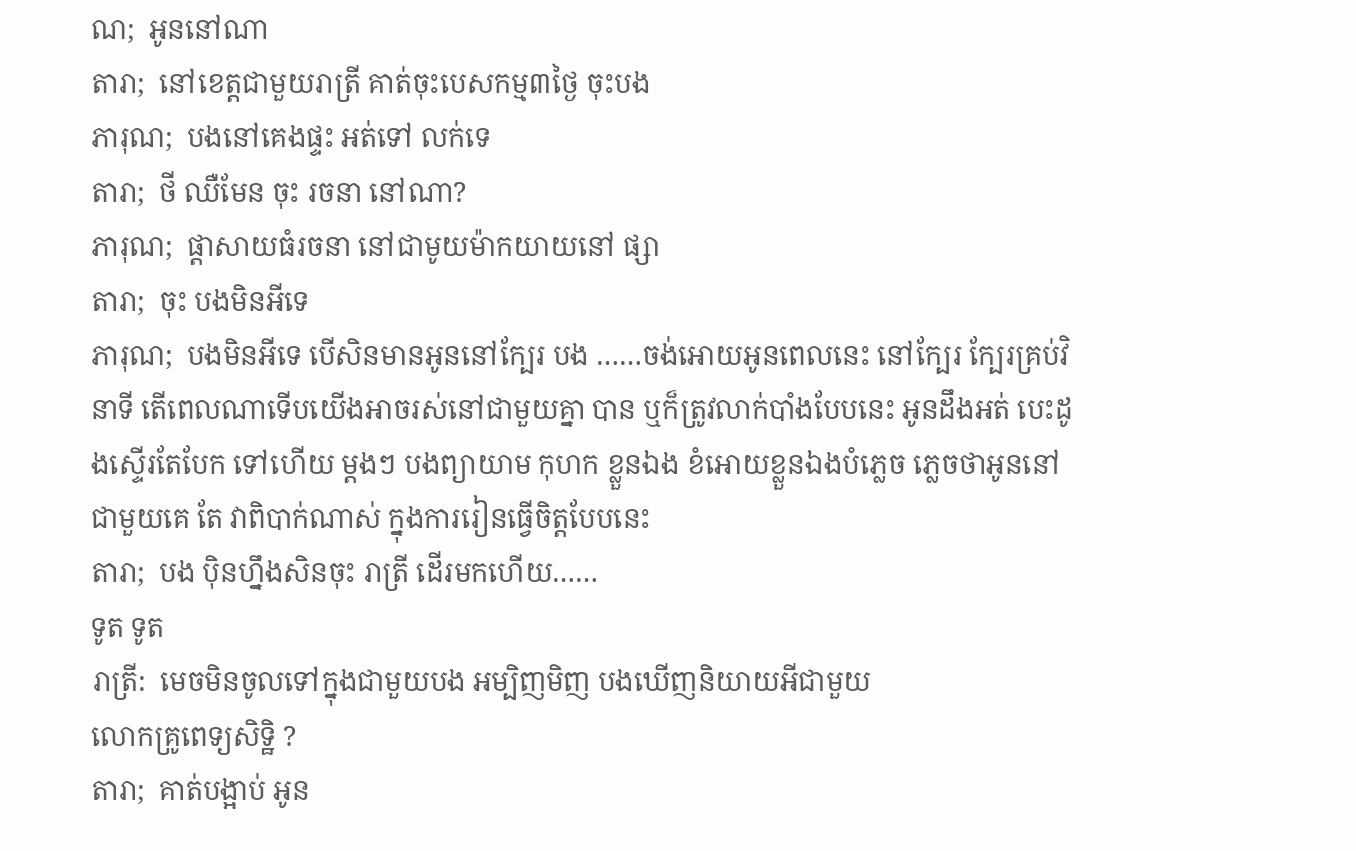ណ;  អូននៅណា
តារា;  នៅខេត្តជាមួយរាត្រី គាត់ចុះបេសកម្ម៣ថ្ងៃ ចុះបង
ភារុណ;  បងនៅគេងផ្ទះ អត់ទៅ លក់ទេ
តារា;  ថី ឈឺមែន ចុះ រចនា នៅណា?
ភារុណ;  ផ្តាសាយធំរចនា នៅជាមូយម៉ាកយាយនៅ ផ្សា
តារា;  ចុះ បងមិនអីទេ
ភារុណ;  បងមិនអីទេ បើសិនមានអូននៅក្បែរ បង ……ចង់អោយអូនពេលនេះ នៅក្បែរ ក្បែរគ្រប់វិនាទី តើពេលណាទើបយើងអាចរស់នៅជាមួយគ្នា បាន ឬក៏ត្រូវលាក់បាំងបែបនេះ អូនដឹងអត់ បេះដូងស្ទើរតែបែក ទៅហើយ ម្តងៗ បងព្យាយាម កុហក ខ្លួនឯង ខំអោយខ្លួនឯងបំភ្លេច ភ្លេចថាអូននៅជាមួយគេ តែ វាពិបាក់ណាស់ ក្នុងការរៀនធ្វើចិត្តបែបនេះ
តារា;  បង ប៉ិនហ្នឹងសិនចុះ រាត្រី ដើរមកហើយ……
ទូត ទូត
រាត្រី:  មេចមិនចូលទៅក្នុងជាមួយបង អម្បិញមិញ បងឃើញនិយាយអីជាមួយ
លោកគ្រូពេទ្យសិទ្ឋិ ?
តារា;  គាត់បង្អាប់ អូន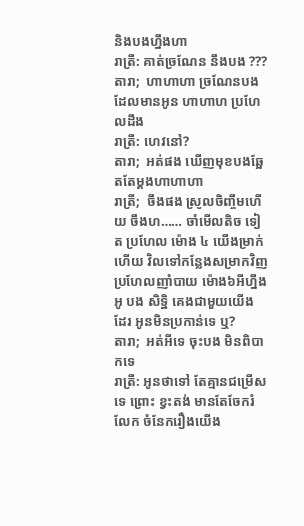និងបងហ្នឹងហា
រាត្រី: គាត់ច្រណែន នឹងបង ???
តារា;  ហាហាហា ច្រណែនបងដែលមានអូន ហាហាហ ប្រហែលដឹង
រាត្រី: ហេវនៅ?
តារា;  អត់ផង ឃើញមុខបងឆ្អែតតែម្តងហាហាហា
រាត្រី;  ចឹងផង ស្រូលចិញ្ចឹមហើយ ចឹងហ…… ចាំមើលតិច ទៀត ប្រហែល ម៉ោង ៤ យើងម្រាក់ហើយ វិលទៅកន្លែងសម្រាកវិញ ប្រហែលញាំបាយ ម៉ោង៦អីហ្នឹង អូ បង សិទ្ឋិ គេងជាមួយយើង ដែរ អូនមិនប្រកាន់ទេ ឬ?
តារា;  អត់អីទេ ចុះបង មិនពិបាកទេ
រាត្រី: អូនថាទៅ តែគ្មានជម្រើសទេ ព្រោះ ខ្វះតង់ មានតែចែករំលែក ចំនែករឿងយើង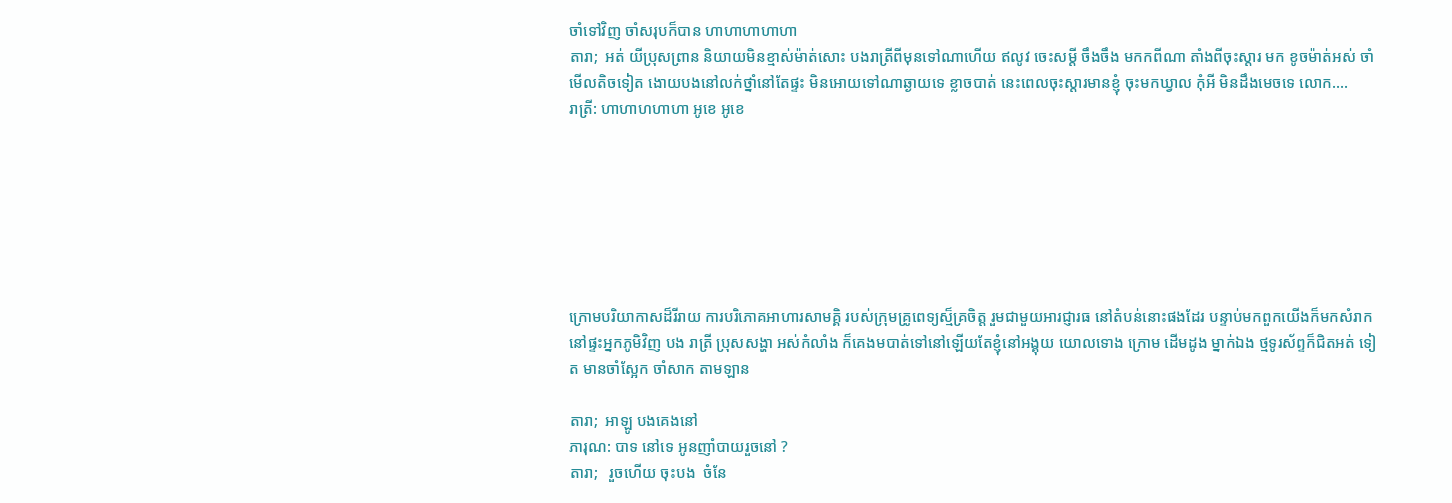ចាំទៅវិញ ចាំសរុបក៏បាន ហាហាហាហាហា
តារា;  អត់ យីប្រុសព្រាន និយាយមិនខ្មាស់ម៉ាត់សោះ បងរាត្រីពីមុនទៅណាហើយ ឥលូវ ចេះសម្តី ចឹងចឹង មកកពីណា តាំងពីចុះស្តារ មក ខូចម៉ាត់អស់ ចាំមើលតិចទៀត ងោយបងនៅលក់ថ្នាំនៅតែផ្ទះ មិនអោយទៅណាឆ្ងាយទេ ខ្លាចបាត់ នេះពេលចុះស្តារមានខ្ញុំ ចុះមកឃ្វាល កុំអី មិនដឹងមេចទេ លោក….
រាត្រី: ហាហាហហាហា អូខេ អូខេ







ក្រោមបរិយាកាសដ៏រីរាយ ការបរិភោគអាហារសាមគ្គិ របស់ក្រុមគ្រូពេទ្យស្ម៏គ្រចិត្ត រួមជាមួយអារជ្ញារធ នៅតំបន់នោះផងដែរ បន្ទាប់មកពួកយើងក៏មកសំរាកនៅផ្ទះអ្នកភូមិវិញ បង រាត្រី ប្រុសសង្ហា អស់កំលាំង ក៏គេងមបាត់ទៅនៅឡើយតែខ្ញុំនៅអង្គុយ យោលទោង ក្រោម ដើមដូង ម្នាក់ឯង ថ្មទូរស័ព្ទក៏ជិតអត់ ទៀត មានចាំស្អែក ចាំសាក តាមឡាន

តារា;  អាឡូ បងគេងនៅ
ភារុណ: បាទ នៅទេ អូនញាំបាយរួចនៅ ?
តារា;   រួចហើយ ចុះបង  ចំនែ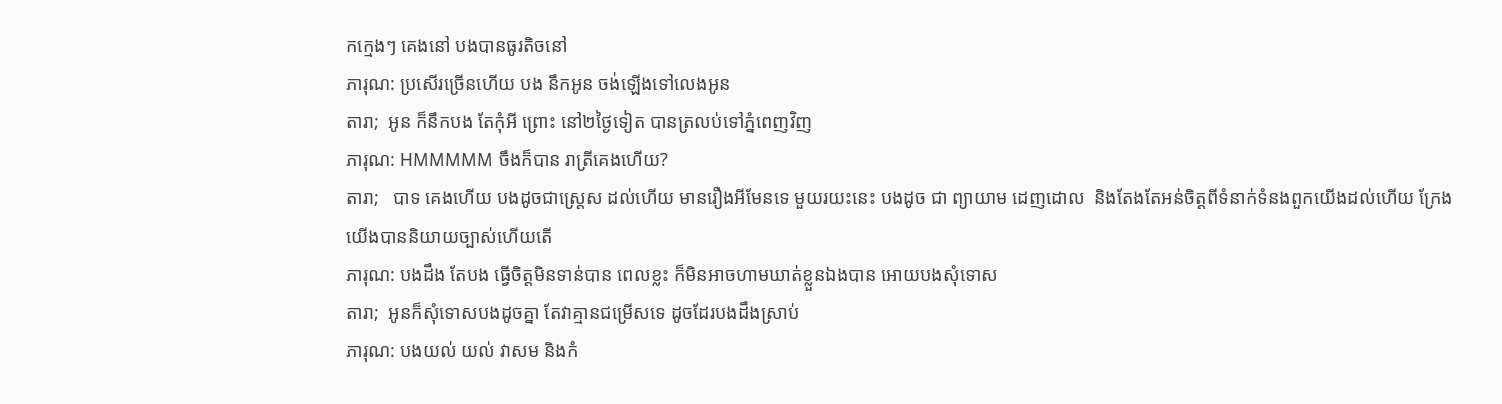កក្មេងៗ គេងនៅ បងបានធូរតិចនៅ
ភារុណ: ប្រសើរច្រើនហើយ បង នឹកអូន ចង់ឡើងទៅលេងអូន
តារា;  អូន ក៏នឹកបង តែកុំអី ព្រោះ នៅ២ថ្ងៃទៀត បានត្រលប់ទៅភ្នំពេញវិញ
ភារុណ: HMMMMM ចឹងក៏បាន រាត្រីគេងហើយ?
តារា;   បាទ គេងហើយ បងដូចជាស្រ្តេស ដល់ហើយ មានរឿងអីមែនទេ មួយរយះនេះ បងដូច ជា ព្យាយាម ដេញដោល  និងតែងតែអន់ចិត្តពីទំនាក់ទំនងពួកយើងដល់ហើយ ក្រែងយើងបាននិយាយច្បាស់ហើយតើ
ភារុណ: បងដឹង តែបង ធ្វើចិត្តមិនទាន់បាន ពេលខ្លះ ក៏មិនអាចហាមឃាត់ខ្លួនឯងបាន អោយបងសុំទោស
តារា;  អូនក៏សុំទោសបងដូចគ្នា តែវាគ្មានជម្រើសទេ ដូចដែរបងដឹងស្រាប់
ភារុណ: បងយល់ យល់ វាសម និងកំ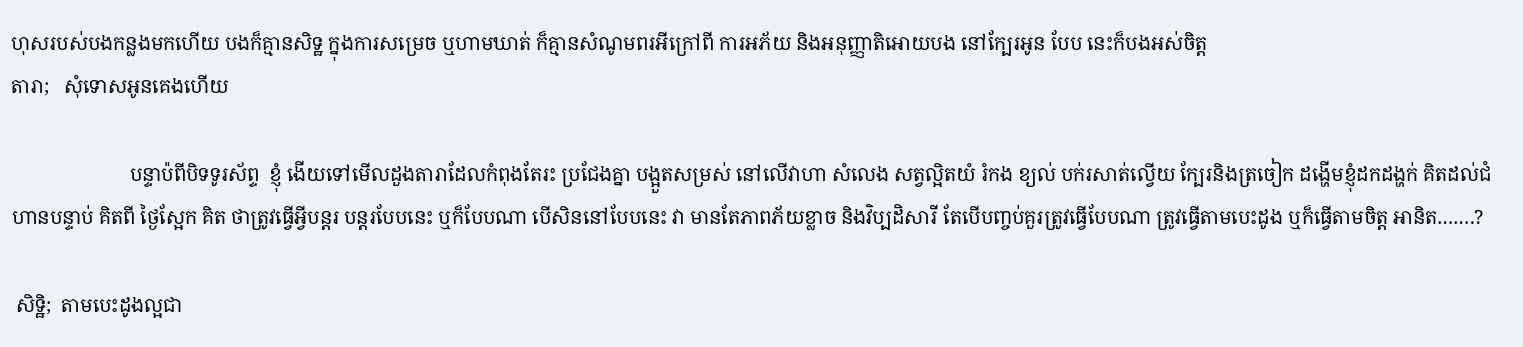ហុសរបស់បងកន្លងមកហើយ បងក៏គ្មានសិទ្ឋ ក្នុងការសម្រេច ឬហាមឃាត់ ក៏គ្មានសំណូមពរអីក្រៅពី ការអភ័យ និងអនុញ្ញាតិអោយបង នៅក្បែរអូន បែប នេះក៏បងអស់ចិត្ត
តារា;   សុំទោសអូនគេងហើយ

                        បន្ទាប៉ពីបិទទូរស័ព្ទ  ខ្ញុំ ងើយទៅមើលដួងតារាដែលកំពុងតែរះ ប្រជែងគ្នា បង្អួតសម្រស់ នៅលើវាហា សំលេង សត្វល្អិតយំ រំកង ខ្យល់ បក់រសាត់ល្វើយ ក្បែរនិងត្រចៀក ដង្ហើមខ្ញុំដកដង្ហក់ គិតដល់ជំហានបន្ទាប់ គិតពី ថ្ងៃស្អែក គិត ថាត្រូវធ្វើអ្វីបន្តរ បន្តរបែបនេះ ឬក៏បែបណា បើសិននៅបែបនេះ វា មានតែភាពភ័យខ្លាច និងវិប្បដិសារី តែបើបញ្ចប់គួរត្រូវធ្វើបែបណា ត្រូវធ្វើតាមបេះដូង ឬក៏ធ្វើតាមចិត្ត អានិត…….?

 សិទ្ឋិ;  តាមបេះដូងល្អជា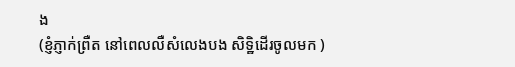ង
(ខ្ញំភ្ញាក់ព្រឺត នៅពេលលឺសំលេងបង សិទ្ឋិដើរចូលមក )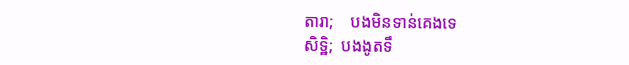តារា;    បងមិនទាន់គេងទេ
សិទ្ឋិ;  បងងូតទឹ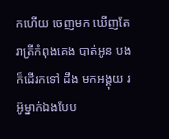កហើយ ចេញមក ឃើញតែរាត្រីកំពុងគេង បាត់អូន បងក៏ដើរកទៅ ដឹង មកអង្គុយ រអ៊ូម្នាក់ឯងបែប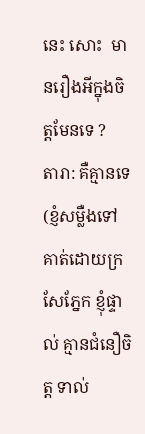នេះ សោះ  មានរឿងអីក្នុងចិត្តមែនទេ ?
តារា: គឺគ្មានទេ (ខ្ញំសម្លឺងទៅគាត់ដោយក្រសែភ្នែក ខ្ញុំផ្ទាល់ គ្មានជំនឿចិត្ត ទាល់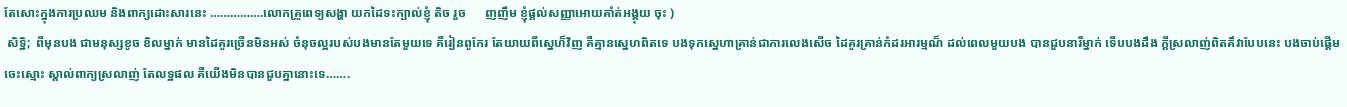តែសោះក្នុងការប្រឈម និងពាក្យដោះសារនេះ …………….លោកគ្រូពេទ្យសង្ហា យកដៃទះក្បាល់ខ្ញុំ តិច រួច      ញញឹម ខ្ញុំផ្តល់សញ្ញាអោយគាំត់អង្គុយ ចុះ )
 សិទ្ឋិ;  ពីមុនបង ជាមនុស្សខូច ខិលម្នាក់ មានដៃគូរច្រើនមិនអស់ ចំនុចល្អរបស់បងមានតែមួយទេ គឺរៀនពូកែរ តែយាយពីស្នេហ៏វិញ គឺគ្មានស្នេហពិតទេ បងទុកស្នេហាគ្រាន់ជាការលេងសើច ដៃគូរគ្រាន់កំដរអារម្មណ៏ ដល់ពេលមួយបង បានជួបនារីម្នាក់ ទើបបងដឹង ក្តីស្រលាញ់ពិតគឹវាបែបនេះ បងចាប់ផ្តើមចេះស្មោះ ស្គាល់ពាក្យស្រលាញ់ តែលទ្ឋផល គឺយើងមិនបានជួបគ្នានោះទេ…….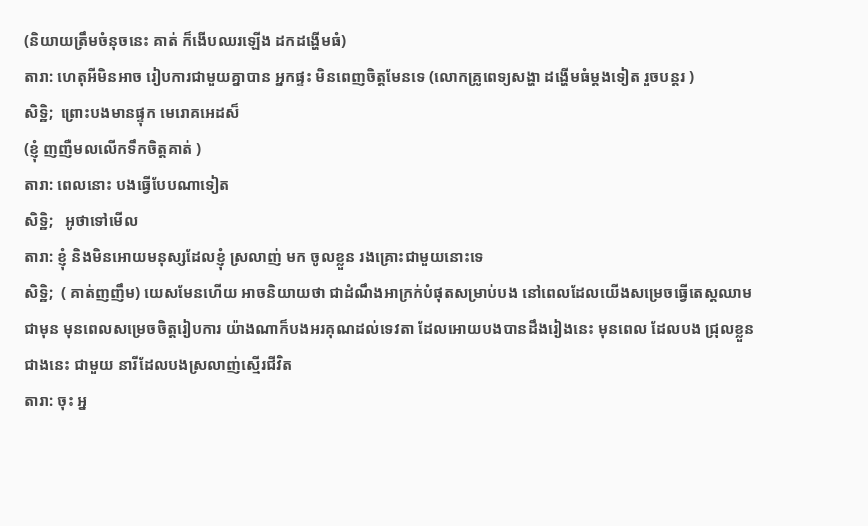(និយាយត្រឹមចំនុចនេះ គាត់ ក៏ងើបឈរឡើង ដកដង្ហើមធំ)
តារា: ហេតុអីមិនអាច រៀបការជាមួយគ្នាបាន អ្នកផ្ទះ មិនពេញចិត្តមែនទេ (លោកគ្រូពេទ្យសង្ហា ដង្ហើមធំម្តងទៀត រួចបន្តរ )
សិទ្ឋិ;  ព្រោះបងមានផ្ទុក មេរោគអេដស៏
(ខ្ញុំ ញញឺមលលើកទឹកចិត្តគាត់ )
តារា: ពេលនោះ បងធ្វើបែបណាទៀត
សិទ្ឋិ;   អូថាទៅមើល
តារា: ខ្ញុំ និងមិនអោយមនុស្សដែលខ្ញុំ ស្រលាញ់ មក ចូលខ្លួន រងគ្រោះជាមួយនោះទេ
សិទ្ឋិ;  ( គាត់ញញឹម) យេសមែនហើយ អាចនិយាយថា ជាដំណឹងអាក្រក់បំផុតសម្រាប់បង នៅពេលដែលយើងសម្រេចធ្វើតេស្តឈាមជាមុន មុនពេលសម្រេចចិត្តរៀបការ យ៉ាងណាក៏បងអរគុណដល់ទេវតា ដែលអោយបងបានដឹងរៀងនេះ មុនពេល ដែលបង ជ្រុលខ្លួនជាងនេះ ជាមួយ នារីដែលបងស្រលាញ់ស្មើរជីវិត
តារា: ចុះ អ្ន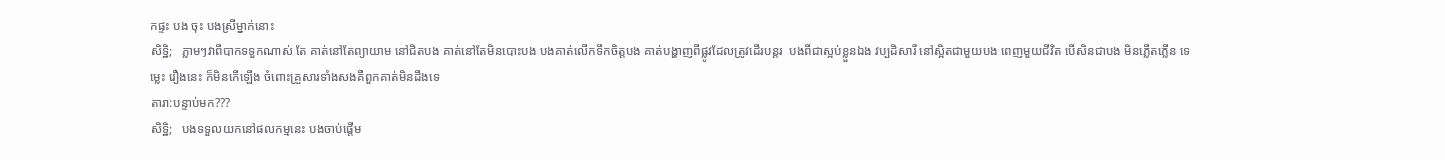កផ្ទះ បង ចុះ បងស្រីម្នាក់នោះ
សិទ្ឋិ;   ភ្លាមៗវាពីបាកទទួកណាស់ តែ គាត់នៅតែព្យាយាម នៅជិតបង គាត់នៅតែមិនបោះបង បងគាត់លើកទឹកចិត្តបង គាត់បង្ហាញពីផ្លូវដែលត្រូវដើរបន្តរ  បងពីជាស្អប់ខ្លួនឯង វប្បដិសារី នៅស្អិតជាមួយបង ពេញមួយជីវិត បើសិនជាបង មិនភ្លើតភ្លើន ទេម្លេះ រឿងនេះ ក៏មិនកើឡើង ចំពោះគ្រួសារទាំងសងគឺពួកគាត់មិនដឹងទេ
តារា:បន្ទាប់មក???
សិទ្ឋិ;   បងទទួលយកនៅផលកម្មនេះ បងចាប់ផ្តើម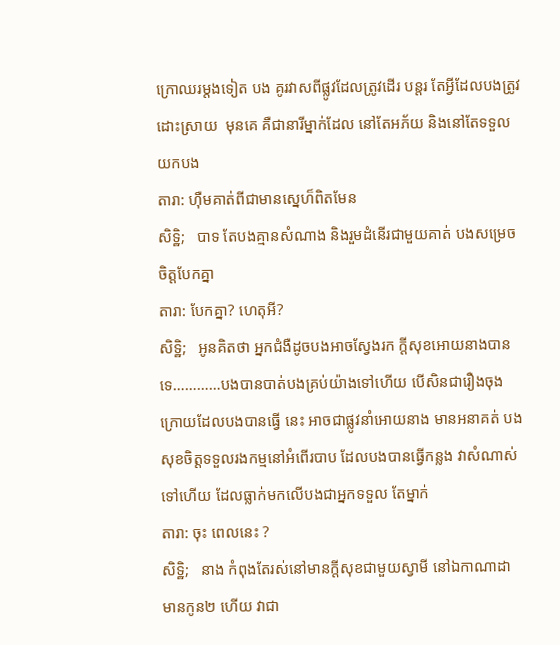ក្រោឈរម្តងទៀត បង គូរវាសពីផ្លូវដែលត្រូវដើរ បន្តរ តែអ្វីដែលបងត្រូវដោះស្រាយ  មុនគេ គឺជានារីម្នាក់ដែល នៅតែអភ័យ និងនៅតែទទួលយកបង
តារា: ហ៊ឺមគាត់ពីជាមានស្នេហ៏ពិតមែន
សិទ្ឋិ;   បាទ តែបងគ្មានសំណាង និងរួមដំនើរជាមួយគាត់ បងសម្រេចចិត្តបែកគ្នា
តារា: បែកគ្នា? ហេតុអី?
សិទ្ឋិ;   អូនគិតថា អ្នកជំងឺដូចបងអាចស្វែងរក ក្តីសុខអោយនាងបានទេ…………បងបានបាត់បងគ្រប់យ៉ាងទៅហើយ បើសិនជារឿងចុងក្រោយដែលបងបានធ្វើ នេះ អាចជាផ្លូវនាំអោយនាង មានអនាគត់ បងសុខចិត្តទទួលរងកម្មនៅអំពើរបាប ដែលបងបានធ្វើកន្លង វាសំណាស់ទៅហើយ ដែលធ្លាក់មកលើបងជាអ្នកទទួល តែម្នាក់
តារា: ចុះ ពេលនេះ ?
សិទ្ឋិ;   នាង កំពុងតែរស់នៅមានក្តីសុខជាមួយស្វាមី នៅឯកាណាដា មានកូន២ ហើយ វាជា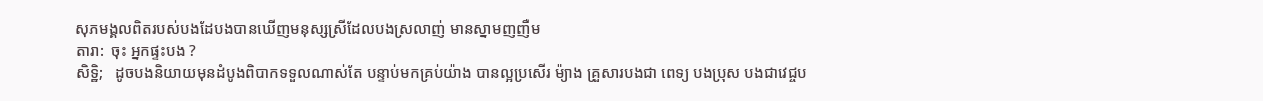សុភមង្គលពិតរបស់បងដែបងបានឃើញមនុស្សស្រីដែលបងស្រលាញ់ មានស្នាមញញឺម
តារា:  ចុះ អ្នកផ្ទះបង ?
សិទ្ឋិ;   ដូចបងនិយាយមុនដំបូងពិបាកទទួលណាស់តែ បន្ទាប់មកគ្រប់យ៉ាង បានល្អប្រសើរ ម៉្យាង គ្រួសារបងជា ពេទ្យ បងប្រុស បងជាវេជ្ចប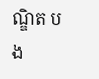ណ្ឌិត បង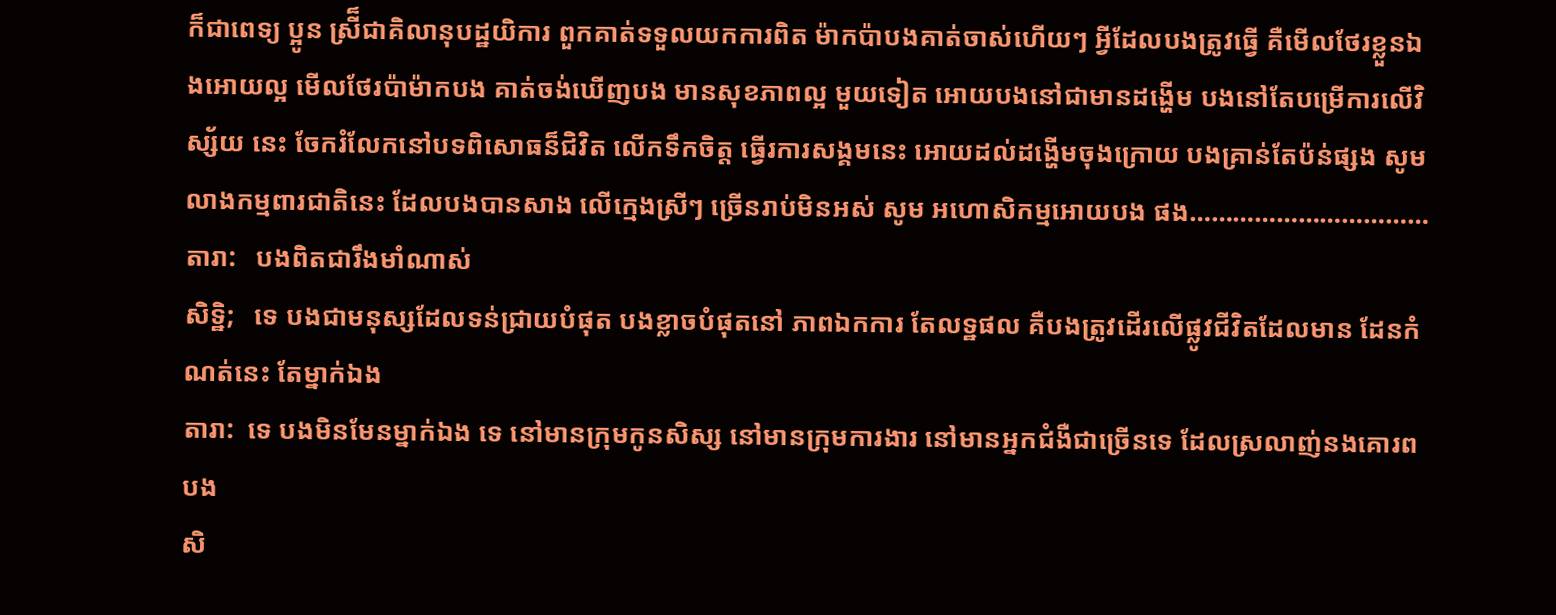ក៏ជាពេទ្យ ប្អូន ស្រី៏ជាគិលានុបដ្ឋយិការ ពួកគាត់ទទួលយកការពិត ម៉ាកប៉ាបងគាត់ចាស់ហើយៗ អ្វីដែលបងត្រូវធ្វើ គឺមើលថែរខ្លួនឯងអោយល្អ មើលថែរប៉ាម៉ាកបង គាត់ចង់ឃើញបង មានសុខភាពល្អ មួយទៀត អោយបងនៅជាមានដង្ហើម បងនៅតែបម្រើការលើវិស្ស័យ នេះ ចែករំលែកនៅបទពិសោធន៏ជិវិត លើកទឹកចិត្ត ធ្វើរការសង្គមនេះ អោយដល់ដង្ហើមចុងក្រោយ បងគ្រាន់តែប៉ន់ផ្សង សូមលាងកម្មពារជាតិនេះ ដែលបងបានសាង លើក្មេងស្រីៗ ច្រើនរាប់មិនអស់ សូម អហោសិកម្មអោយបង ផង……………………………
តារា:   បងពិតជារឹងមាំណាស់
សិទ្ឋិ;   ទេ បងជាមនុស្សដែលទន់ជ្រាយបំផុត បងខ្លាចបំផុតនៅ ភាពឯកការ តែលទ្ឋផល គឺបងត្រូវដើរលើផ្លូវជីវិតដែលមាន ដែនកំណត់នេះ តែម្នាក់ឯង
តារា:  ទេ បងមិនមែនម្នាក់ឯង ទេ នៅមានក្រុមកូនសិស្ស នៅមានក្រុមការងារ នៅមានអ្នកជំងឺជាច្រើនទេ ដែលស្រលាញ់នងគោរពបង
សិ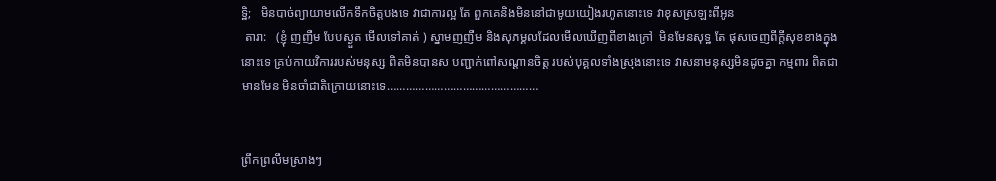ទ្ឋិ;   មិនបាច់ព្យាយាមលើកទឹកចិត្តបងទេ វាជាការល្អ តែ ពួកគេនិងមិននៅជាមូយយៀងរហូតនោះទេ វាខុសស្រឡះពីអូន
 តារា:   (ខ្ញុំ ញញឺម បែបស្ងួត មើលទៅគាត់ ) ស្នាមញញឺម និងសុភម្គលដែលមើលឃើញពីខាងក្រៅ  មិនមែនសុទ្ឋ តែ ផុសចេញពីក្តីសុខខាងក្នុងនោះទេ គ្រប់កាយវិការរបស់មនុស្ស ពិតមិនបានស បញ្ជាក់ពៅសណ្តានចិត្ត របស់បុគ្គលទាំងស្រុងនោះទេ វាសនាមនុស្សមិនដូចគ្នា កម្មពារ ពិតជាមានមែន មិនចាំជាតិក្រោយនោះទេ…………………………………………


ព្រឹកព្រលឹមស្រាងៗ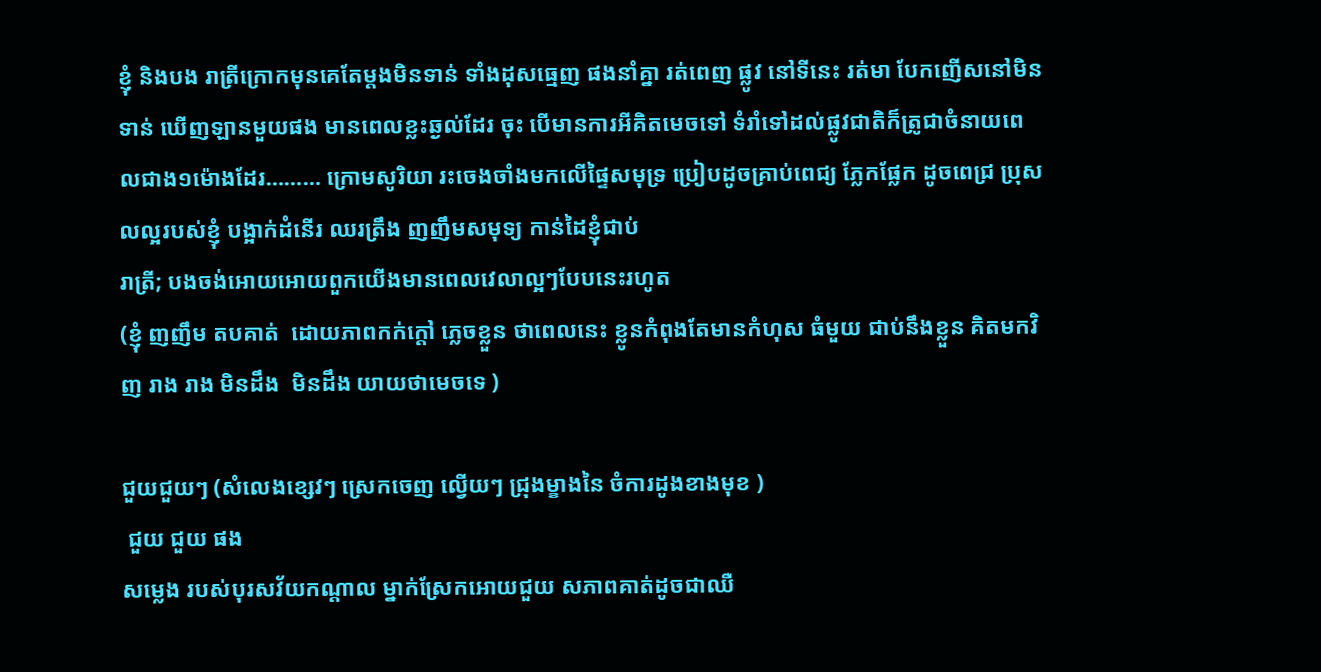ខ្ញុំ និងបង រាត្រីក្រោកមុនគេតែម្តងមិនទាន់ ទាំងដុសធ្មេញ ផងនាំគ្នា រត់ពេញ ផ្លូវ នៅទីនេះ រត់មា បែកញើសនៅមិនទាន់ ឃើញឡានមួយផង មានពេលខ្លះឆ្ងល់ដែរ ចុះ បើមានការអីគិតមេចទៅ ទំរាំទៅដល់ផ្លូវជាតិក៏ត្រូជាចំនាយពេលជាង១ម៉ោងដែរ……… ក្រោមសូរិយា រះចេងចាំងមកលើផ្ទៃសមុទ្រ ប្រៀបដូចគ្រាប់ពេជ្យ ភ្លែកផ្លែក ដូចពេជ្រ ប្រុសលល្អរបស់ខ្ញុំ បង្អាក់ដំនើរ ឈរត្រឹង ញញឹមសមុទ្យ កាន់ដៃខ្ញុំជាប់
រាត្រី; បងចង់អោយអោយពួកយើងមានពេលវេលាល្អៗបែបនេះរហូត
(ខ្ញុំ ញញឹម តបគាត់  ដោយភាពកក់ក្តៅ ភ្លេចខ្លួន ថាពេលនេះ ខ្លូនកំពុងតែមានកំហុស ធំមួយ ជាប់នឹងខ្លួន គិតមកវិញ រាង រាង មិនដឹង  មិនដឹង យាយថាមេចទេ )

ជួយជួយៗ (សំលេងខ្សេវៗ ស្រេកចេញ ល្វើយៗ ជ្រុងម្ខាងនៃ ចំការដូងខាងមុខ )
 ជួយ ជួយ ផង
សម្លេង របស់បុរសវ័យកណ្តាល ម្នាក់ស្រែកអោយជួយ សភាពគាត់ដូចជាឈឺ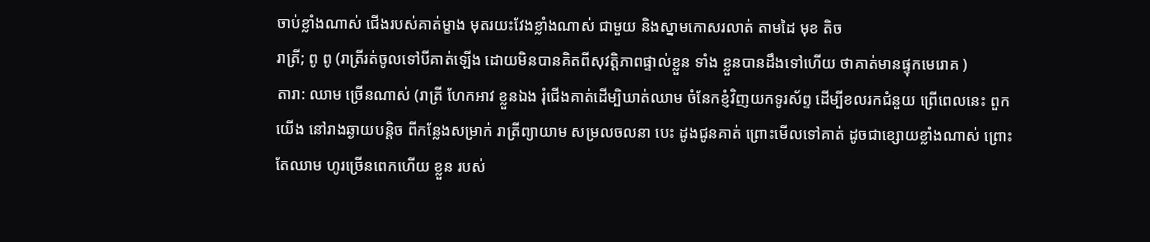ចាប់ខ្លាំងណាស់ ជើងរបស់គាត់ម្ខាង មុតរយះវែងខ្លាំងណាស់ ជាមួយ និងស្នាមកោសរលាត់ តាមដៃ មុខ តិច
រាត្រី; ពូ ពូ (រាត្រីរត់ចូលទៅបីគាត់ឡើង ដោយមិនបានគិតពីសុវត្តិភាពផ្ទាល់ខ្លួន ទាំង ខ្លួនបានដឹងទៅហើយ ថាគាត់មានផ្ទុកមេរោគ )
តារា: ឈាម ច្រើនណាស់ (រាត្រី ហែកអាវ ខ្លួនឯង រុំជើងគាត់ដើម្បិឃាត់ឈាម ចំនែកខ្ញំវិញយកទូរស័ព្ទ ដើម្បីខលរកជំនួយ ព្រើពេលនេះ ពួកយើង នៅរាងឆ្ងាយបន្តិច ពីកន្លែងសម្រាក់ រាត្រីព្យាយាម សម្រលចលនា បេះ ដូងជូនគាត់ ព្រោះមើលទៅគាត់ ដូចជាខ្សោយខ្លាំងណាស់ ព្រោះតែឈាម ហូរច្រើនពេកហើយ ខ្លួន របស់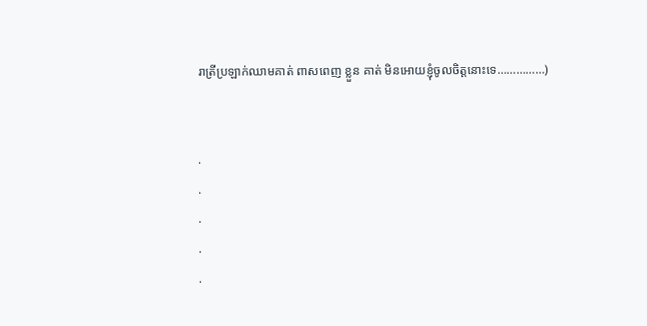រាត្រីប្រឡាក់ឈាមគាត់ ពាសពេញ ខ្លួន គាត់ មិនអោយខ្ញុំចូលចិត្តនោះទេ……………)


.
.
.
.
.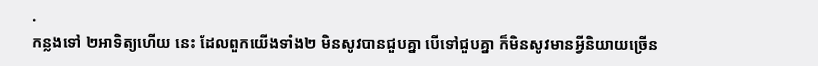.
កន្លងទៅ ២អាទិត្យហើយ នេះ ដែលពួកយើងទាំង២ មិនសូវបានជួបគ្នា បើទៅជួបគ្នា ក៏មិនសូវមានអ្វីនិយាយច្រើន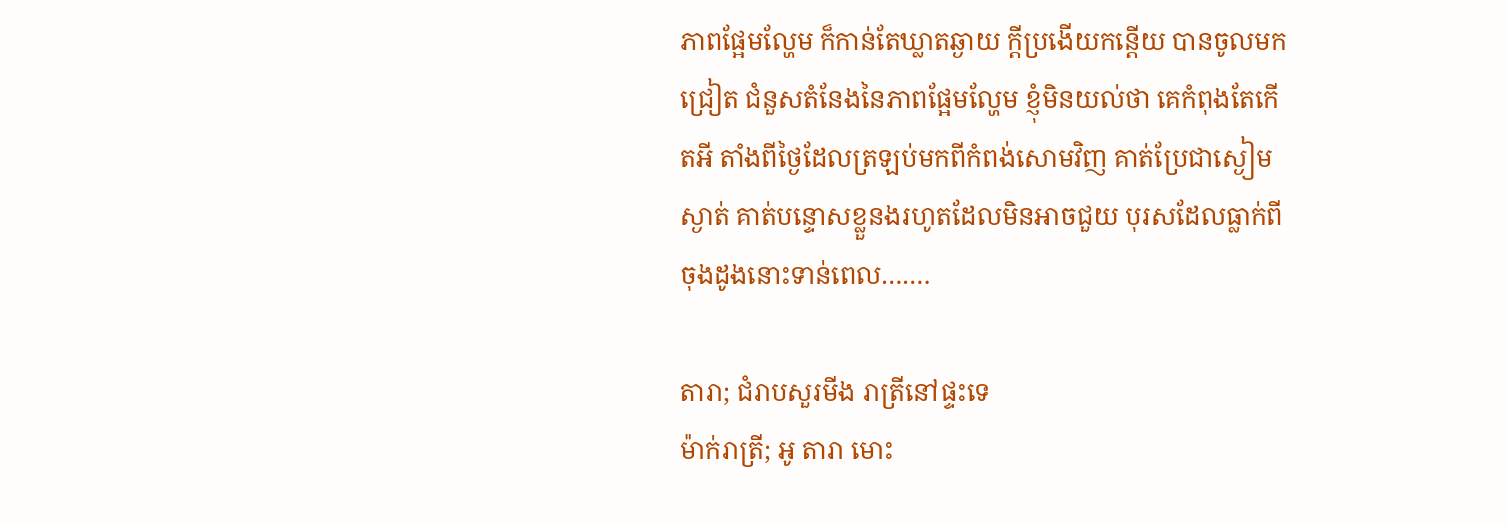ភាពផ្អែមល្ហែម ក៏កាន់តែឃ្លាតឆ្ងាយ ក្តីប្រងើយកន្តើយ បានចូលមកជ្រៀត ជំនួសតំនែងនៃភាពផ្អែមល្ហែម ខ្ញុំមិនយល់ថា គេកំពុងតែកើតអី តាំងពីថ្ងៃដែលត្រឡប់មកពីកំពង់សោមវិញ គាត់ប្រែជាស្ងៀមស្ងាត់ គាត់បន្ទោសខ្លួនងរហូតដែលមិនអាចជួយ បុរសដែលធ្លាក់ពីចុងដូងនោះទាន់ពេល…….

តារា; ជំរាបសួរមីង រាត្រីនៅផ្ទះទេ
ម៉ាក់រាត្រី; អូ តារា មោះ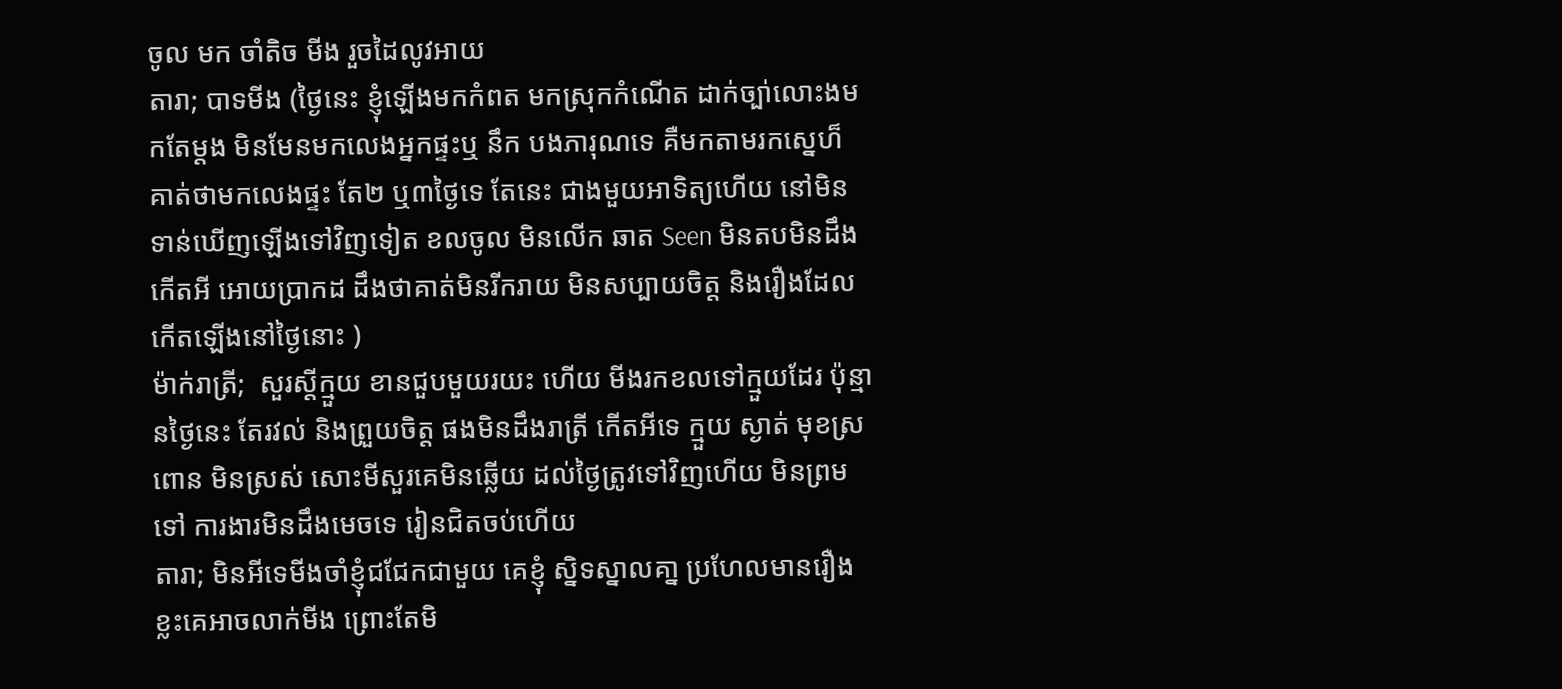ចូល មក ចាំតិច មីង រួចដៃលូវអាយ
តារា; បាទមីង (ថ្ងៃនេះ ខ្ញុំឡើងមកកំពត មកស្រុកកំណើត ដាក់ច្បា់លោះងមកតែម្តង មិនមែនមកលេងអ្នកផ្ទះឬ នឹក បងភារុណទេ គឺមកតាមរកស្នេហ៏ គាត់ថាមកលេងផ្ទះ តែ២ ឬ៣ថ្ងៃទេ តែនេះ ជាងមួយអាទិត្យហើយ នៅមិនទាន់ឃើញឡើងទៅវិញទៀត ខលចូល មិនលើក ឆាត Seen មិនតបមិនដឹងកើតអី អោយប្រាកដ ដឹងថាគាត់មិនរីករាយ មិនសប្បាយចិត្ត និងរឿងដែលកើតឡើងនៅថ្ងៃនោះ )
ម៉ាក់រាត្រី;  សួរស្តីក្មួយ ខានជួបមួយរយះ ហើយ មីងរកខលទៅក្មួយដែរ ប៉ុន្មានថ្ងៃនេះ តែរវល់ និងព្រួយចិត្ត ផងមិនដឹងរាត្រី កើតអីទេ ក្មួយ ស្ងាត់ មុខស្រពោន មិនស្រស់ សោះមីសួរគេមិនឆ្លើយ ដល់ថ្ងៃត្រូវទៅវិញហើយ មិនព្រមទៅ ការងារមិនដឹងមេចទេ រៀនជិតចប់ហើយ
តារា; មិនអីទេមីងចាំខ្ញុំជជែកជាមួយ គេខ្ញុំ ស្និទស្នាលគា្ន ប្រហែលមានរឿងខ្លះគេអាចលាក់មីង ព្រោះតែមិ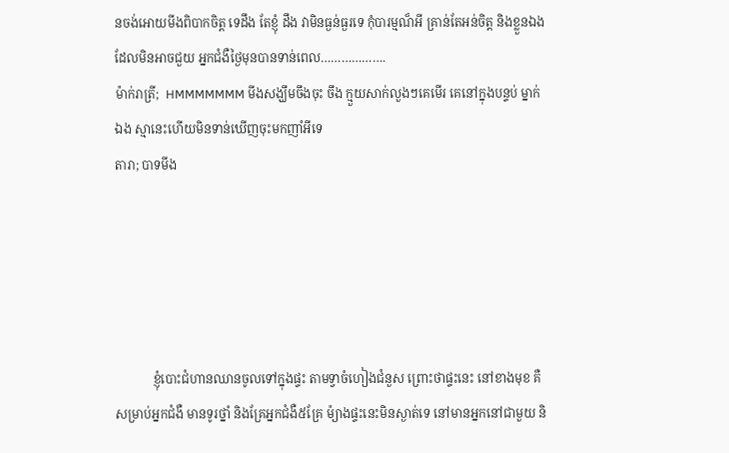នចង់អោយមីងពិបាកចិត្ត ទេដឹង តែខ្ញុំ ដឹង វាមិនធ្ងន់ធ្ងរទេ កុំបារម្មណ៏អី គ្រាន់តែអន់ចិត្ត និងខ្លួនឯងដែលមិនអាចជួយ អ្នកជំងឺថ្ងៃមុនបានទាន់ពេល……………….
ម៉ាក់រាត្រី;  HMMMMMMM មីងសង្ឃឹមចឹងចុះ ចឹង ក្មួយសាក់លួងៗគេមើរ គេនៅក្នុងបន្ទប់ ម្នាក់ឯង ស្មានេះហើយមិនទាន់ឃើញចុះមកញាំអីទេ
តារា; បាទមីង





            ខ្ញុំបោះជំហានឈានចូលទៅក្នុងផ្ទះ តាមទ្វាចំហៀងជំនួស ព្រោះថាផ្ទះនេះ នៅខាងមុខ គឺសម្រាប់អ្នកជំងឺ មានទូរថ្នាំ និងគ្រែអ្នកជំងឺ៥គ្រែ ម៉្យាងផ្ទះនេះមិនស្ងាត់ទេ នៅមានអ្នកនៅជាមួយ និ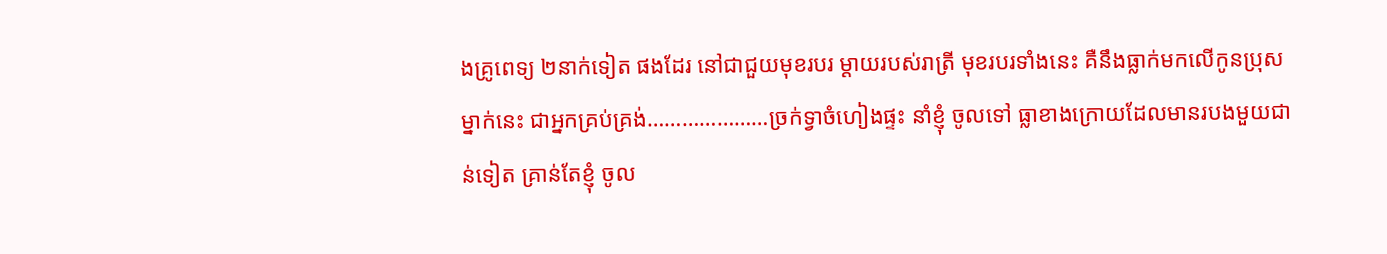ងគ្រូពេទ្យ ២នាក់ទៀត ផងដែរ នៅជាជួយមុខរបរ ម្តាយរបស់រាត្រី មុខរបរទាំងនេះ គឺនឹងធ្លាក់មកលើកូនប្រុសម្នាក់នេះ ជាអ្នកគ្រប់គ្រង់…………………ច្រក់ទ្វាចំហៀងផ្ទះ នាំខ្ញុំ ចូលទៅ ធ្លាខាងក្រោយដែលមានរបងមួយជាន់ទៀត គ្រាន់តែខ្ញុំ ចូល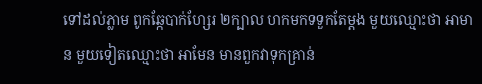ទៅដល់ភ្លាម ពូកឆ្កែបាក់ហ្សែរ ២ក្បាល ហកមកទទួកតែម្តង មួយឈ្មោះថា អាមាន មួយទៀតឈ្មោះថា អាមែន មានពួកវាទុកគ្រាន់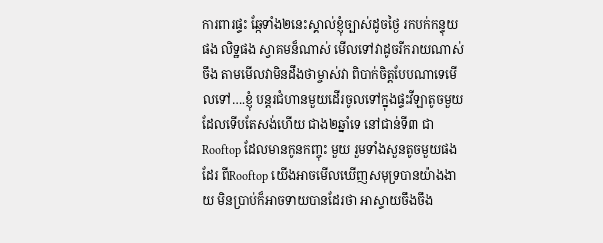ការពារផ្ទះ ឆ្កែទាំង២នេះស្គាល់ខ្ញុំច្បាស់ដូចថ្ងៃ រកបក់កន្ទុយផង លិទ្ឋផង ស្វាគមន៏ណាស់ មើលទៅវាដូចរីករាយណាស់ ចឹង តាមមើលវាមិនដឹងថាម្ចាស់វា ពិបាក់ចិត្តបែបណាទេមើលទៅ….ខ្ញុំ បន្តរជំហានមួយដើរចូលទៅក្នុងផ្ទះវីឡាតូចមួយ ដែលទើបតែសង់ហើយ ជាង២ឆ្នាំទេ នៅជាន់ទី៣ ជា Rooftop ដែលមានកូនកញ្ចុះ មួយ រួមទាំងសួនតូចមួយផងដែរ ពីRooftop យើងអាចមើលឃើញសមុទ្របានយ៉ាងងាយ មិនប្រាប់ក៏អាចទាយបានដែរថា អាស្ទាយចឹងចឹង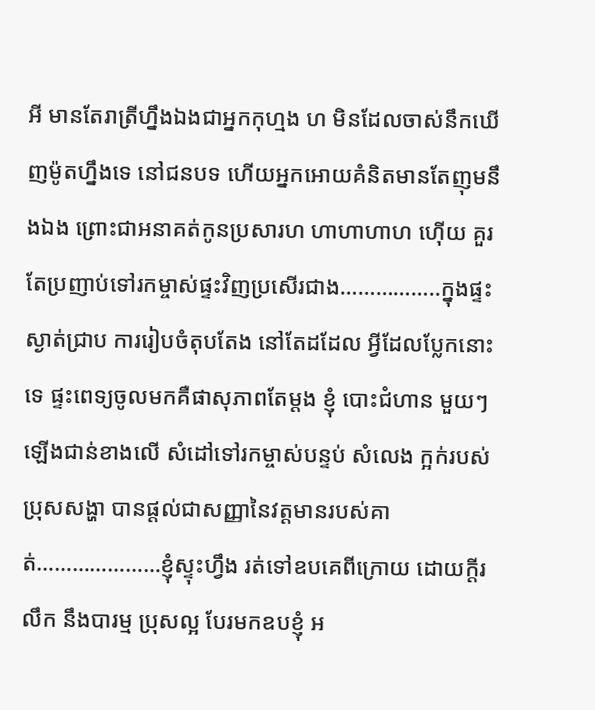អី មានតែរាត្រីហ្នឹងឯងជាអ្នកកុហ្មង ហ មិនដែលចាស់នឹកឃើញម៉ូតហ្នឹងទេ នៅជនបទ ហើយអ្នកអោយគំនិតមានតែញុមនឹងឯង ព្រោះជាអនាគត់កូនប្រសារហ ហាហាហាហ ហ៊ើយ គួរតែប្រញាប់ទៅរកម្ចាស់ផ្ទះវិញប្រសើរជាង……………..ក្នុងផ្ទះស្ងាត់ជ្រាប ការរៀបចំតុបតែង នៅតែដដែល អ្វីដែលប្លែកនោះទេ ផ្ទះពេទ្យចូលមកគឺផាសុភាពតែម្តង ខ្ញុំ បោះជំហាន មួយៗឡើងជាន់ខាងលើ សំដៅទៅរកម្ចាស់បន្ទប់ សំលេង ក្អក់របស់ប្រុសសង្ហា បានផ្តល់ជាសញ្ញានៃវត្តមានរបស់គាត់…………………ខ្ញុំស្ទុះហ្វឹង រត់ទៅឧបគេពីក្រោយ ដោយក្តីរលឹក នឹងបារម្ម ប្រុសល្អ បែរមកឧបខ្ញុំ អ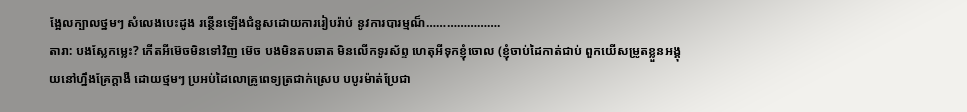ង្អែលក្បាលថ្នមៗ សំលេងបេះដូង រន្ថើនឡើងជំនួសដោយការរៀបរ៉ាប់ នូវការបារម្មណ៏………………….
តារា: បងស្លែកម្លេះ? កើតអីម៊េចមិនទៅវិញ ម៊េច បងមិនតបឆាត មិនលើកទូរស័ព្ទ ហេតុអីទុកខ្ញុំចោល (ខ្ញុំចាប់ដៃកាត់ជាប់ ពួកយើសម្រូតខ្លួនអង្គុយនៅហ្នឹងគ្រែក្តាងឺ ដោយថ្មមៗ ប្រអប់ដៃលោគ្រូពេទ្យត្រជាក់ស្រេប បបូរម៉ាត់ប្រែជា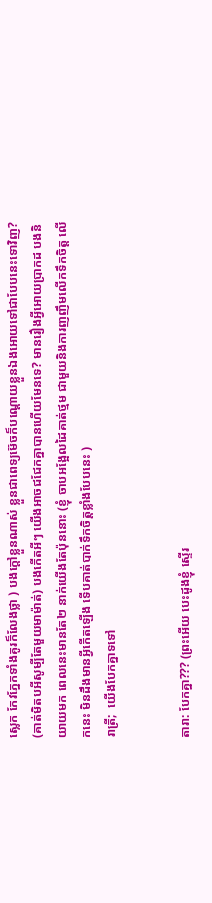ស្លេក កែវភ្នែកទាំងគូរក៏លែងថ្លា ) បងក្តៅខ្លួនណាស់ ខ្លួនជាពេទ្យម៊េចក៏បណ្តោយខ្លួនឯងអោយទៅជាបែបនេះទោវិញ? (គាត់មិតបអីសូម្បីតែមួយមាម៉ាត់) បងកើតអីៗ យើងអាចជជែកគ្នាបានហើយមែនទេ? មានរឿងអ្វីអោយប្រាកដ បងនិយាយមក ពេលនេះមានតែ២ នាក់យើងតែប៉ុននោះ (ខ្ញុំ ចាបអង្អែលដៃគាត់ថ្មម ជាមួយនិងការញញឹមលើកទឹកចិត្ត លើកនេះ មិនដឹងមានអ្វីកើតឡើង ទើបគាត់បាក់ទឹកចិត្តខ្លាំងបែបនេះ )
រាត្រី;  យើងបែកគ្នាទទៅ


តារា: បែកគ្នា??? (ព្រះអើយ បេះដូងខ្ញុំ ស្ទើរ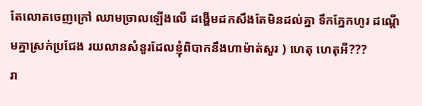តែលោតចេញក្រៅ ឈាមច្រាលឡើងលើ ដង្ហើមដកសឹងតែមិនដល់គ្នា ទឹកភ្នែកហូរ ដណ្តើមគ្នាស្រក់ប្រជែង រយលានសំនួរដែលខ្ញុំពិបាកនឹងហាម៉ាត់សួរ ) ហេតុ ហេតុអី???
រា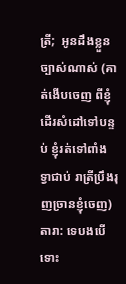ត្រី;  អូនដឹងខ្លួនច្បាស់ណាស់ (គាត់ងើបចេញ ពីខ្ញុំ ដើរសំដៅទៅបន្ទប់ ខ្ញុំរត់ទៅពាំង ទ្វាជាប់ រាត្រីប្រឹងរុញច្រានខ្ញុំចេញ)
តារា: ទេបងបើទោះ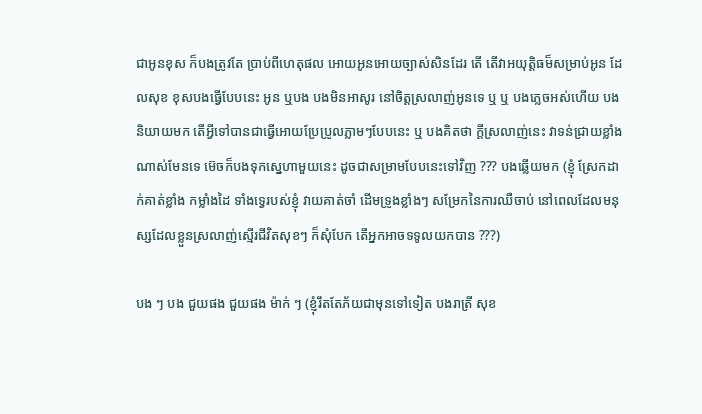ជាអូនខុស ក៏បងត្រូវតែ ប្រាប់ពីហេតុផល អោយអូនអោយច្បាស់សិនដែរ តើ តើវាអយុត្តិធម៏សម្រាប់អូន ដែលសុខ ខុសបងធ្វើបែបនេះ អូន ឬបង បងមិនអាសូរ នៅចិត្តស្រលាញ់អូនទេ ឬ ឬ បងភ្លេចអស់ហើយ បងនិយាយមក តើអ្វីទៅបានជាធ្វើអោយប្រែប្រូលភ្លាមៗបែបនេះ ឬ បងគិតថា ក្តីស្រលាញ់នេះ វាទន់ជា្រយខ្លាំងណាស់មែនទេ ម៊េចក៏បងទុកស្នេហាមួយនេះ ដូចជាសម្រាមបែបនេះទៅវិញ ??? បងឆ្លើយមក (ខ្ញុំ ស្រែកដាក់គាត់ខ្លាំង កម្លាំងដៃ ទាំងទ្វេរបស់ខ្ញុំ វាយគាត់ចាំ ដើមទ្រូងខ្លាំងៗ សម្រែកនៃការឈឺចាប់ នៅពេលដែលមនុស្សដែលខ្លួនស្រលាញ់ស្មើរជីវិតសុខៗ ក៏សុំបែក តើអ្នកអាចទទូលយកបាន ???)

បង ៗ បង ជួយផង ជួយផង ម៉ាក់ ៗ (ខ្ញុំរឹតតែភ័យជាមុនទៅទៀត បងរាត្រី សុខ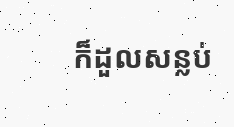ក៏ដួលសន្លប់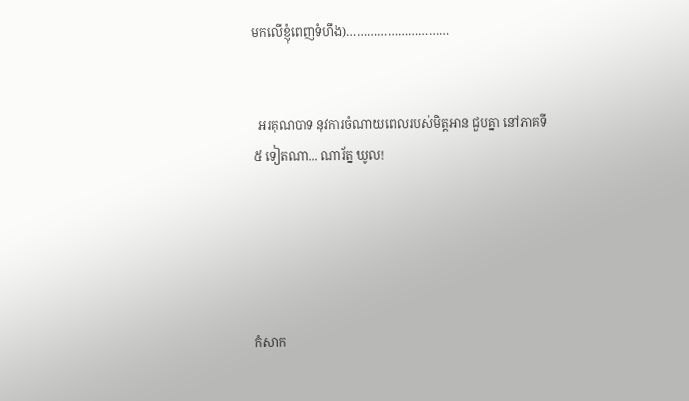មកលើខ្ញុំពេញទំហឹង)…………………………


  អរគុណបាទ នុវការចំណាយពេលរបស់មិត្តអាន ជួបគ្នា នៅភាគទី៥ ទៀតណា... ណារ័ត្ន ឃូល!





កំសាក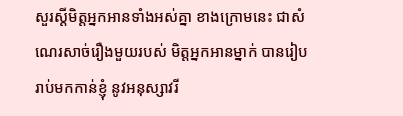សួរស្តីមិត្តអ្នកអានទាំងអស់គ្នា ខាងក្រោមនេះ ជាសំណេរសាច់រឿងមួយរបស់ មិត្តអ្នកអានម្នាក់ បានរៀបរាប់មកកាន់ខ្ញុំ នូវអនុស្សាវរី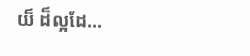យ៏ ដ៏ល្អដែ...